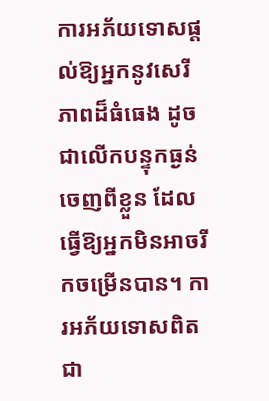ការអភ័យទោសផ្ដល់ឱ្យអ្នកនូវសេរីភាពដ៏ធំធេង ដូចជាលើកបន្ទុកធ្ងន់ចេញពីខ្លួន ដែលធ្វើឱ្យអ្នកមិនអាចរីកចម្រើនបាន។ ការអភ័យទោសពិតជា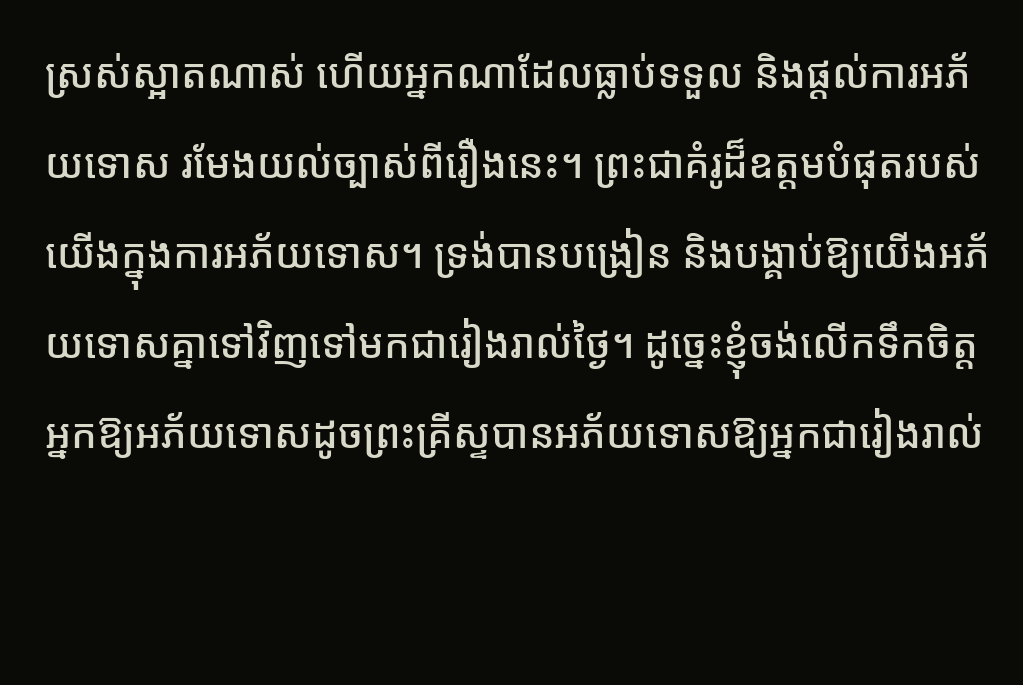ស្រស់ស្អាតណាស់ ហើយអ្នកណាដែលធ្លាប់ទទួល និងផ្ដល់ការអភ័យទោស រមែងយល់ច្បាស់ពីរឿងនេះ។ ព្រះជាគំរូដ៏ឧត្តមបំផុតរបស់យើងក្នុងការអភ័យទោស។ ទ្រង់បានបង្រៀន និងបង្គាប់ឱ្យយើងអភ័យទោសគ្នាទៅវិញទៅមកជារៀងរាល់ថ្ងៃ។ ដូច្នេះខ្ញុំចង់លើកទឹកចិត្តអ្នកឱ្យអភ័យទោសដូចព្រះគ្រីស្ទបានអភ័យទោសឱ្យអ្នកជារៀងរាល់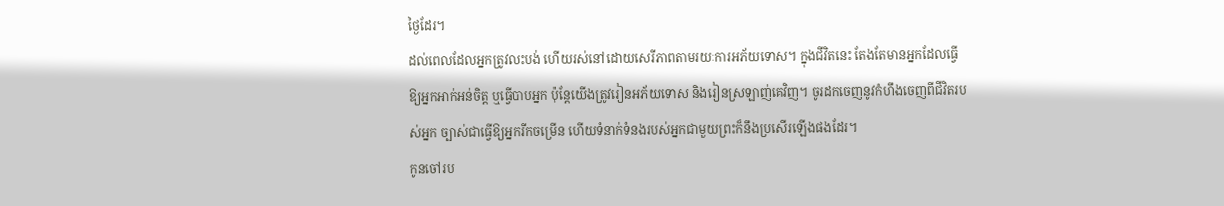ថ្ងៃដែរ។
ដល់ពេលដែលអ្នកត្រូវលះបង់ ហើយរស់នៅដោយសេរីភាពតាមរយៈការអភ័យទោស។ ក្នុងជីវិតនេះ តែងតែមានអ្នកដែលធ្វើឱ្យអ្នកអាក់អន់ចិត្ត ឬធ្វើបាបអ្នក ប៉ុន្តែយើងត្រូវរៀនអភ័យទោស និងរៀនស្រឡាញ់គេវិញ។ ចូរដកចេញនូវកំហឹងចេញពីជីវិតរបស់អ្នក ច្បាស់ជាធ្វើឱ្យអ្នករីកចម្រើន ហើយទំនាក់ទំនងរបស់អ្នកជាមួយព្រះក៏នឹងប្រសើរឡើងផងដែរ។
កូនចៅរប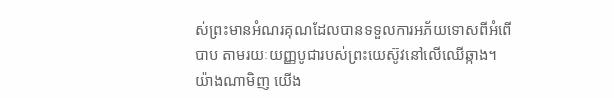ស់ព្រះមានអំណរគុណដែលបានទទួលការអភ័យទោសពីអំពើបាប តាមរយៈយញ្ញបូជារបស់ព្រះយេស៊ូវនៅលើឈើឆ្កាង។ យ៉ាងណាមិញ យើង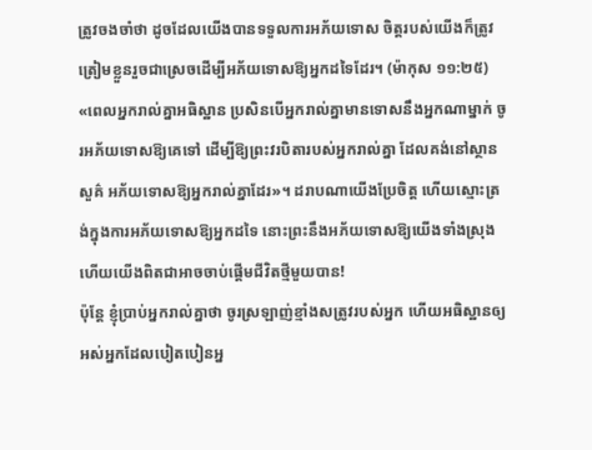ត្រូវចងចាំថា ដូចដែលយើងបានទទួលការអភ័យទោស ចិត្តរបស់យើងក៏ត្រូវត្រៀមខ្លួនរួចជាស្រេចដើម្បីអភ័យទោសឱ្យអ្នកដទៃដែរ។ (ម៉ាកុស ១១:២៥) «ពេលអ្នករាល់គ្នាអធិស្ឋាន ប្រសិនបើអ្នករាល់គ្នាមានទោសនឹងអ្នកណាម្នាក់ ចូរអភ័យទោសឱ្យគេទៅ ដើម្បីឱ្យព្រះវរបិតារបស់អ្នករាល់គ្នា ដែលគង់នៅស្ថានសួគ៌ អភ័យទោសឱ្យអ្នករាល់គ្នាដែរ»។ ដរាបណាយើងប្រែចិត្ត ហើយស្មោះត្រង់ក្នុងការអភ័យទោសឱ្យអ្នកដទៃ នោះព្រះនឹងអភ័យទោសឱ្យយើងទាំងស្រុង ហើយយើងពិតជាអាចចាប់ផ្ដើមជីវិតថ្មីមួយបាន!
ប៉ុន្តែ ខ្ញុំប្រាប់អ្នករាល់គ្នាថា ចូរស្រឡាញ់ខ្មាំងសត្រូវរបស់អ្នក ហើយអធិស្ឋានឲ្យអស់អ្នកដែលបៀតបៀនអ្ន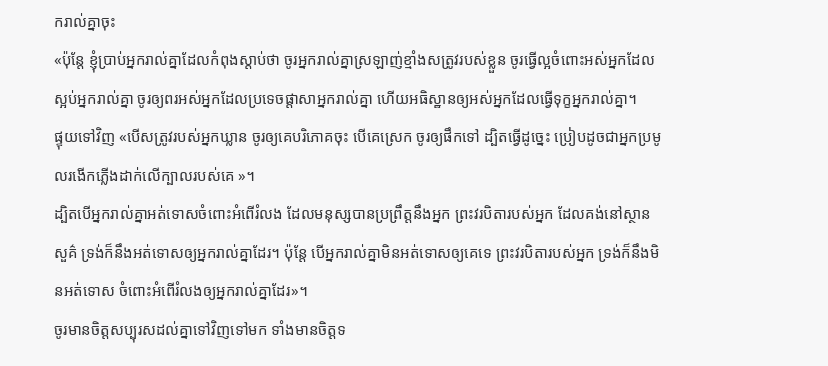ករាល់គ្នាចុះ
«ប៉ុន្តែ ខ្ញុំប្រាប់អ្នករាល់គ្នាដែលកំពុងស្តាប់ថា ចូរអ្នករាល់គ្នាស្រឡាញ់ខ្មាំងសត្រូវរបស់ខ្លួន ចូរធ្វើល្អចំពោះអស់អ្នកដែលស្អប់អ្នករាល់គ្នា ចូរឲ្យពរអស់អ្នកដែលប្រទេចផ្តាសាអ្នករាល់គ្នា ហើយអធិស្ឋានឲ្យអស់អ្នកដែលធ្វើទុក្ខអ្នករាល់គ្នា។
ផ្ទុយទៅវិញ «បើសត្រូវរបស់អ្នកឃ្លាន ចូរឲ្យគេបរិភោគចុះ បើគេស្រេក ចូរឲ្យផឹកទៅ ដ្បិតធ្វើដូច្នេះ ប្រៀបដូចជាអ្នកប្រមូលរងើកភ្លើងដាក់លើក្បាលរបស់គេ »។
ដ្បិតបើអ្នករាល់គ្នាអត់ទោសចំពោះអំពើរំលង ដែលមនុស្សបានប្រព្រឹត្តនឹងអ្នក ព្រះវរបិតារបស់អ្នក ដែលគង់នៅស្ថានសួគ៌ ទ្រង់ក៏នឹងអត់ទោសឲ្យអ្នករាល់គ្នាដែរ។ ប៉ុន្តែ បើអ្នករាល់គ្នាមិនអត់ទោសឲ្យគេទេ ព្រះវរបិតារបស់អ្នក ទ្រង់ក៏នឹងមិនអត់ទោស ចំពោះអំពើរំលងឲ្យអ្នករាល់គ្នាដែរ»។
ចូរមានចិត្តសប្បុរសដល់គ្នាទៅវិញទៅមក ទាំងមានចិត្តទ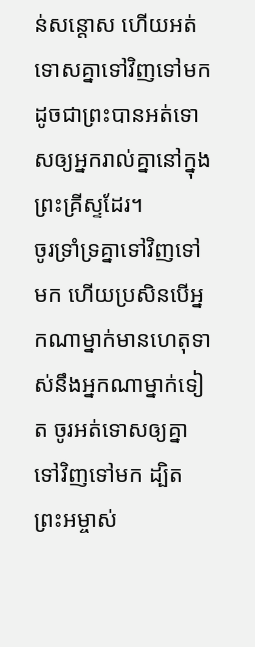ន់សន្តោស ហើយអត់ទោសគ្នាទៅវិញទៅមក ដូចជាព្រះបានអត់ទោសឲ្យអ្នករាល់គ្នានៅក្នុងព្រះគ្រីស្ទដែរ។
ចូរទ្រាំទ្រគ្នាទៅវិញទៅមក ហើយប្រសិនបើអ្នកណាម្នាក់មានហេតុទាស់នឹងអ្នកណាម្នាក់ទៀត ចូរអត់ទោសឲ្យគ្នាទៅវិញទៅមក ដ្បិតព្រះអម្ចាស់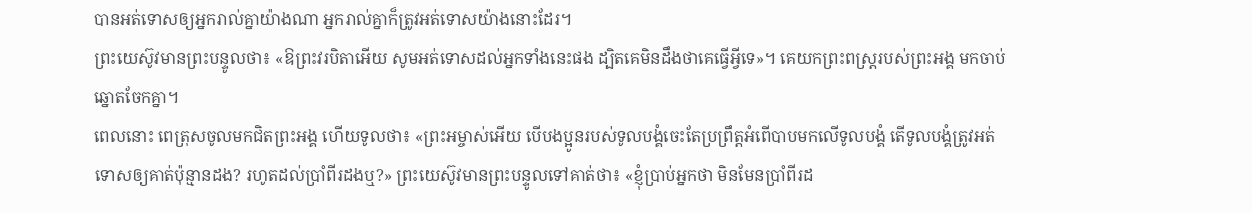បានអត់ទោសឲ្យអ្នករាល់គ្នាយ៉ាងណា អ្នករាល់គ្នាក៏ត្រូវអត់ទោសយ៉ាងនោះដែរ។
ព្រះយេស៊ូវមានព្រះបន្ទូលថា៖ «ឱព្រះវរបិតាអើយ សូមអត់ទោសដល់អ្នកទាំងនេះផង ដ្បិតគេមិនដឹងថាគេធ្វើអ្វីទេ»។ គេយកព្រះពស្ត្ររបស់ព្រះអង្គ មកចាប់ឆ្នោតចែកគ្នា។
ពេលនោះ ពេត្រុសចូលមកជិតព្រះអង្គ ហើយទូលថា៖ «ព្រះអម្ចាស់អើយ បើបងប្អូនរបស់ទូលបង្គំចេះតែប្រព្រឹត្តអំពើបាបមកលើទូលបង្គំ តើទូលបង្គំត្រូវអត់ទោសឲ្យគាត់ប៉ុន្មានដង? រហូតដល់ប្រាំពីរដងឬ?» ព្រះយេស៊ូវមានព្រះបន្ទូលទៅគាត់ថា៖ «ខ្ញុំប្រាប់អ្នកថា មិនមែនប្រាំពីរដ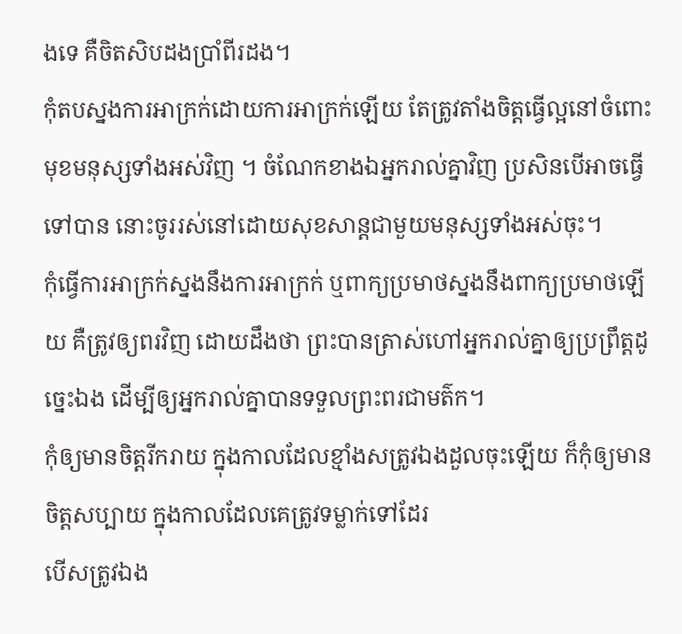ងទេ គឺចិតសិបដងប្រាំពីរដង។
កុំតបស្នងការអាក្រក់ដោយការអាក្រក់ឡើយ តែត្រូវតាំងចិត្តធ្វើល្អនៅចំពោះមុខមនុស្សទាំងអស់វិញ ។ ចំណែកខាងឯអ្នករាល់គ្នាវិញ ប្រសិនបើអាចធ្វើទៅបាន នោះចូររស់នៅដោយសុខសាន្តជាមួយមនុស្សទាំងអស់ចុះ។
កុំធ្វើការអាក្រក់ស្នងនឹងការអាក្រក់ ឬពាក្យប្រមាថស្នងនឹងពាក្យប្រមាថឡើយ គឺត្រូវឲ្យពរវិញ ដោយដឹងថា ព្រះបានត្រាស់ហៅអ្នករាល់គ្នាឲ្យប្រព្រឹត្តដូច្នេះឯង ដើម្បីឲ្យអ្នករាល់គ្នាបានទទួលព្រះពរជាមត៌ក។
កុំឲ្យមានចិត្តរីករាយ ក្នុងកាលដែលខ្មាំងសត្រូវឯងដួលចុះឡើយ ក៏កុំឲ្យមានចិត្តសប្បាយ ក្នុងកាលដែលគេត្រូវទម្លាក់ទៅដែរ
បើសត្រូវឯង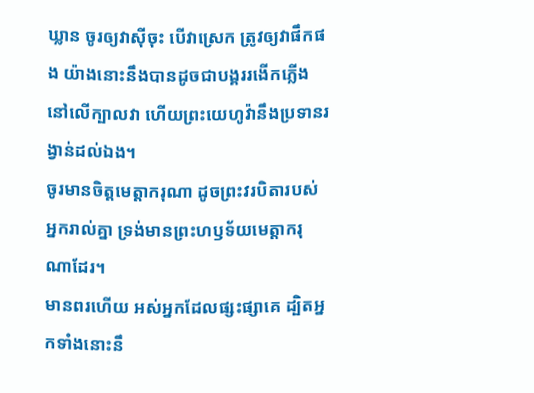ឃ្លាន ចូរឲ្យវាស៊ីចុះ បើវាស្រេក ត្រូវឲ្យវាផឹកផង យ៉ាងនោះនឹងបានដូចជាបង្គររងើកភ្លើង នៅលើក្បាលវា ហើយព្រះយេហូវ៉ានឹងប្រទានរង្វាន់ដល់ឯង។
ចូរមានចិត្តមេត្តាករុណា ដូចព្រះវរបិតារបស់អ្នករាល់គ្នា ទ្រង់មានព្រះហឫទ័យមេត្តាករុណាដែរ។
មានពរហើយ អស់អ្នកដែលផ្សះផ្សាគេ ដ្បិតអ្នកទាំងនោះនឹ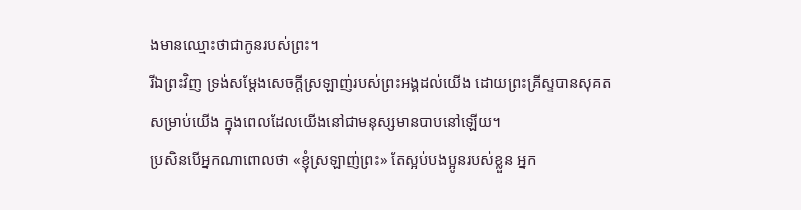ងមានឈ្មោះថាជាកូនរបស់ព្រះ។
រីឯព្រះវិញ ទ្រង់សម្ដែងសេចក្តីស្រឡាញ់របស់ព្រះអង្គដល់យើង ដោយព្រះគ្រីស្ទបានសុគតសម្រាប់យើង ក្នុងពេលដែលយើងនៅជាមនុស្សមានបាបនៅឡើយ។
ប្រសិនបើអ្នកណាពោលថា «ខ្ញុំស្រឡាញ់ព្រះ» តែស្អប់បងប្អូនរបស់ខ្លួន អ្នក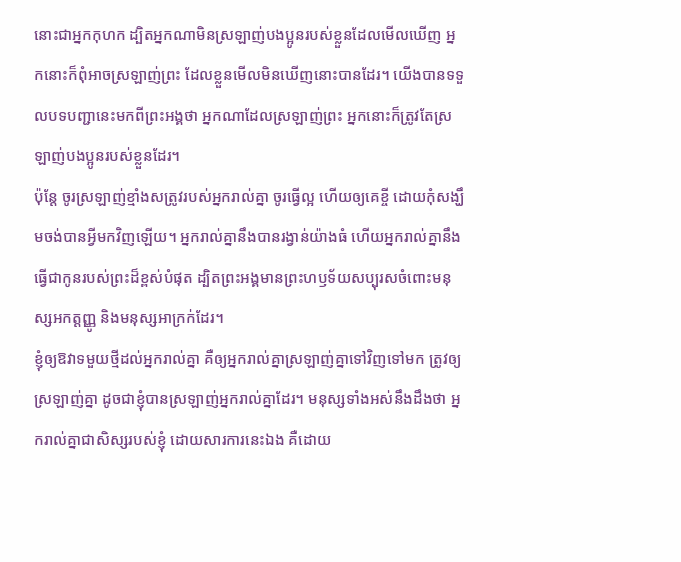នោះជាអ្នកកុហក ដ្បិតអ្នកណាមិនស្រឡាញ់បងប្អូនរបស់ខ្លួនដែលមើលឃើញ អ្នកនោះក៏ពុំអាចស្រឡាញ់ព្រះ ដែលខ្លួនមើលមិនឃើញនោះបានដែរ។ យើងបានទទួលបទបញ្ជានេះមកពីព្រះអង្គថា អ្នកណាដែលស្រឡាញ់ព្រះ អ្នកនោះក៏ត្រូវតែស្រឡាញ់បងប្អូនរបស់ខ្លួនដែរ។
ប៉ុន្ដែ ចូរស្រឡាញ់ខ្មាំងសត្រូវរបស់អ្នករាល់គ្នា ចូរធ្វើល្អ ហើយឲ្យគេខ្ចី ដោយកុំសង្ឃឹមចង់បានអ្វីមកវិញឡើយ។ អ្នករាល់គ្នានឹងបានរង្វាន់យ៉ាងធំ ហើយអ្នករាល់គ្នានឹងធ្វើជាកូនរបស់ព្រះដ៏ខ្ពស់បំផុត ដ្បិតព្រះអង្គមានព្រះហឫទ័យសប្បុរសចំពោះមនុស្សអកត្តញ្ញូ និងមនុស្សអាក្រក់ដែរ។
ខ្ញុំឲ្យឱវាទមួយថ្មីដល់អ្នករាល់គ្នា គឺឲ្យអ្នករាល់គ្នាស្រឡាញ់គ្នាទៅវិញទៅមក ត្រូវឲ្យស្រឡាញ់គ្នា ដូចជាខ្ញុំបានស្រឡាញ់អ្នករាល់គ្នាដែរ។ មនុស្សទាំងអស់នឹងដឹងថា អ្នករាល់គ្នាជាសិស្សរបស់ខ្ញុំ ដោយសារការនេះឯង គឺដោយ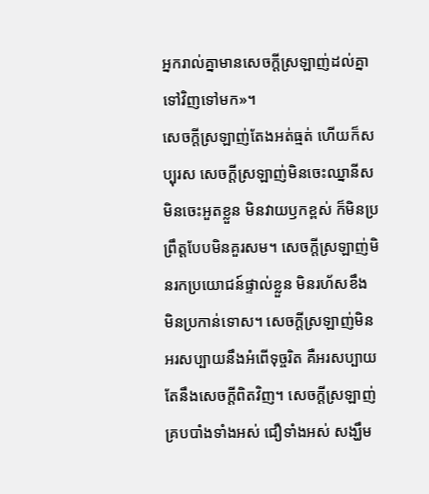អ្នករាល់គ្នាមានសេចក្តីស្រឡាញ់ដល់គ្នាទៅវិញទៅមក»។
សេចក្តីស្រឡាញ់តែងអត់ធ្មត់ ហើយក៏សប្បុរស សេចក្តីស្រឡាញ់មិនចេះឈ្នានីស មិនចេះអួតខ្លួន មិនវាយឫកខ្ពស់ ក៏មិនប្រព្រឹត្តបែបមិនគួរសម។ សេចក្ដីស្រឡាញ់មិនរកប្រយោជន៍ផ្ទាល់ខ្លួន មិនរហ័សខឹង មិនប្រកាន់ទោស។ សេចក្ដីស្រឡាញ់មិនអរសប្បាយនឹងអំពើទុច្ចរិត គឺអរសប្បាយតែនឹងសេចក្តីពិតវិញ។ សេចក្ដីស្រឡាញ់គ្របបាំងទាំងអស់ ជឿទាំងអស់ សង្ឃឹម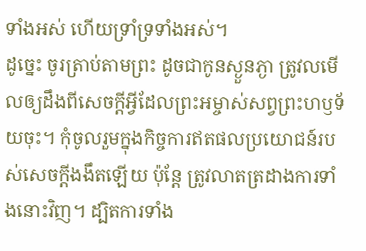ទាំងអស់ ហើយទ្រាំទ្រទាំងអស់។
ដូច្នេះ ចូរត្រាប់តាមព្រះ ដូចជាកូនស្ងួនភ្ងា ត្រូវលមើលឲ្យដឹងពីសេចក្តីអ្វីដែលព្រះអម្ចាស់សព្វព្រះហឫទ័យចុះ។ កុំចូលរួមក្នុងកិច្ចការឥតផលប្រយោជន៍របស់សេចក្តីងងឹតឡើយ ប៉ុន្តែ ត្រូវលាតត្រដាងការទាំងនោះវិញ។ ដ្បិតការទាំង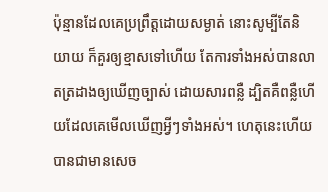ប៉ុន្មានដែលគេប្រព្រឹត្តដោយសម្ងាត់ នោះសូម្បីតែនិយាយ ក៏គួរឲ្យខ្មាសទៅហើយ តែការទាំងអស់បានលាតត្រដាងឲ្យឃើញច្បាស់ ដោយសារពន្លឺ ដ្បិតគឺពន្លឺហើយដែលគេមើលឃើញអ្វីៗទាំងអស់។ ហេតុនេះហើយបានជាមានសេច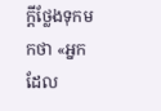ក្ដីថ្លែងទុកមកថា «អ្នកដែល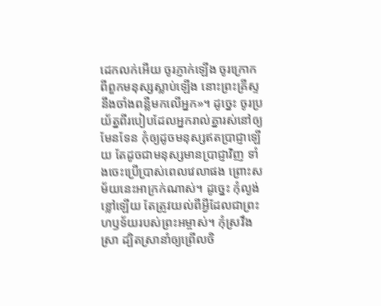ដេកលក់អើយ ចូរភ្ញាក់ឡើង ចូរក្រោកពីពួកមនុស្សស្លាប់ឡើង នោះព្រះគ្រីស្ទនឹងចាំងពន្លឺមកលើអ្នក»។ ដូច្នេះ ចូរប្រយ័ត្នពីរបៀបដែលអ្នករាល់គ្នារស់នៅឲ្យមែនទែន កុំឲ្យដូចមនុស្សឥតប្រាជ្ញាឡើយ តែដូចជាមនុស្សមានប្រាជ្ញាវិញ ទាំងចេះប្រើប្រាស់ពេលវេលាផង ព្រោះសម័យនេះអាក្រក់ណាស់។ ដូច្នេះ កុំល្ងង់ខ្លៅឡើយ តែត្រូវយល់ពីអ្វីដែលជាព្រះហឫទ័យរបស់ព្រះអម្ចាស់។ កុំស្រវឹងស្រា ដ្បិតស្រានាំឲ្យព្រើលចិ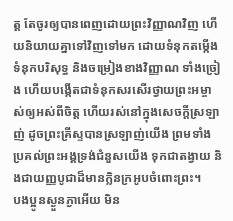ត្ត តែចូរឲ្យបានពេញដោយព្រះវិញ្ញាណវិញ ហើយនិយាយគ្នាទៅវិញទៅមក ដោយទំនុកតម្កើង ទំនុកបរិសុទ្ធ និងចម្រៀងខាងវិញ្ញាណ ទាំងច្រៀង ហើយបង្កើតជាទំនុកសរសើរថ្វាយព្រះអម្ចាស់ឲ្យអស់ពីចិត្ត ហើយរស់នៅក្នុងសេចក្តីស្រឡាញ់ ដូចព្រះគ្រីស្ទបានស្រឡាញ់យើង ព្រមទាំងប្រគល់ព្រះអង្គទ្រង់ជំនួសយើង ទុកជាតង្វាយ និងជាយញ្ញបូជាដ៏មានក្លិនក្រអូបចំពោះព្រះ។
បងប្អូនស្ងួនភ្ងាអើយ មិន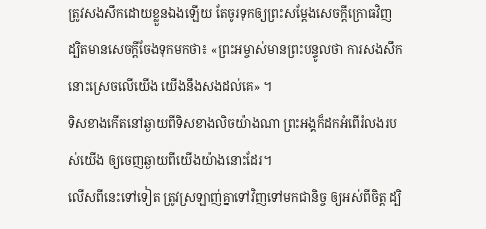ត្រូវសងសឹកដោយខ្លួនឯងឡើយ តែចូរទុកឲ្យព្រះសម្ដែងសេចក្ដីក្រោធវិញ ដ្បិតមានសេចក្តីចែងទុកមកថា៖ «ព្រះអម្ចាស់មានព្រះបន្ទូលថា ការសងសឹកនោះស្រេចលើយើង យើងនឹងសងដល់គេ» ។
ទិសខាងកើតនៅឆ្ងាយពីទិសខាងលិចយ៉ាងណា ព្រះអង្គក៏ដកអំពើរំលងរបស់យើង ឲ្យចេញឆ្ងាយពីយើងយ៉ាងនោះដែរ។
លើសពីនេះទៅទៀត ត្រូវស្រឡាញ់គ្នាទៅវិញទៅមកជានិច្ច ឲ្យអស់ពីចិត្ត ដ្បិ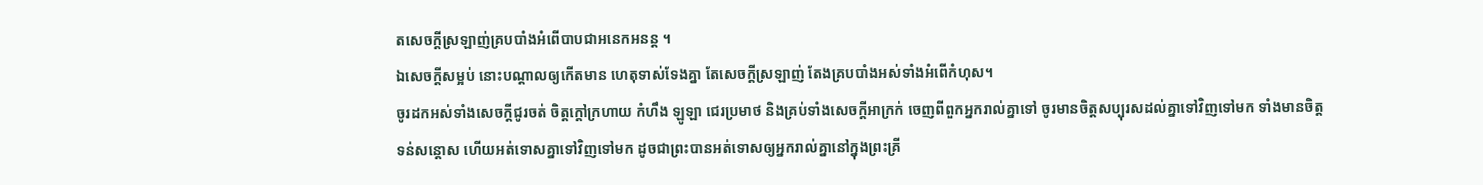តសេចក្តីស្រឡាញ់គ្របបាំងអំពើបាបជាអនេកអនន្ត ។
ឯសេចក្ដីសម្អប់ នោះបណ្ដាលឲ្យកើតមាន ហេតុទាស់ទែងគ្នា តែសេចក្ដីស្រឡាញ់ តែងគ្របបាំងអស់ទាំងអំពើកំហុស។
ចូរដកអស់ទាំងសេចក្តីជូរចត់ ចិត្តក្តៅក្រហាយ កំហឹង ឡូឡា ជេរប្រមាថ និងគ្រប់ទាំងសេចក្តីអាក្រក់ ចេញពីពួកអ្នករាល់គ្នាទៅ ចូរមានចិត្តសប្បុរសដល់គ្នាទៅវិញទៅមក ទាំងមានចិត្តទន់សន្តោស ហើយអត់ទោសគ្នាទៅវិញទៅមក ដូចជាព្រះបានអត់ទោសឲ្យអ្នករាល់គ្នានៅក្នុងព្រះគ្រី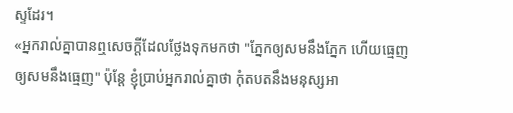ស្ទដែរ។
«អ្នករាល់គ្នាបានឮសេចក្តីដែលថ្លែងទុកមកថា "ភ្នែកឲ្យសមនឹងភ្នែក ហើយធ្មេញឲ្យសមនឹងធ្មេញ" ប៉ុន្តែ ខ្ញុំប្រាប់អ្នករាល់គ្នាថា កុំតបតនឹងមនុស្សអា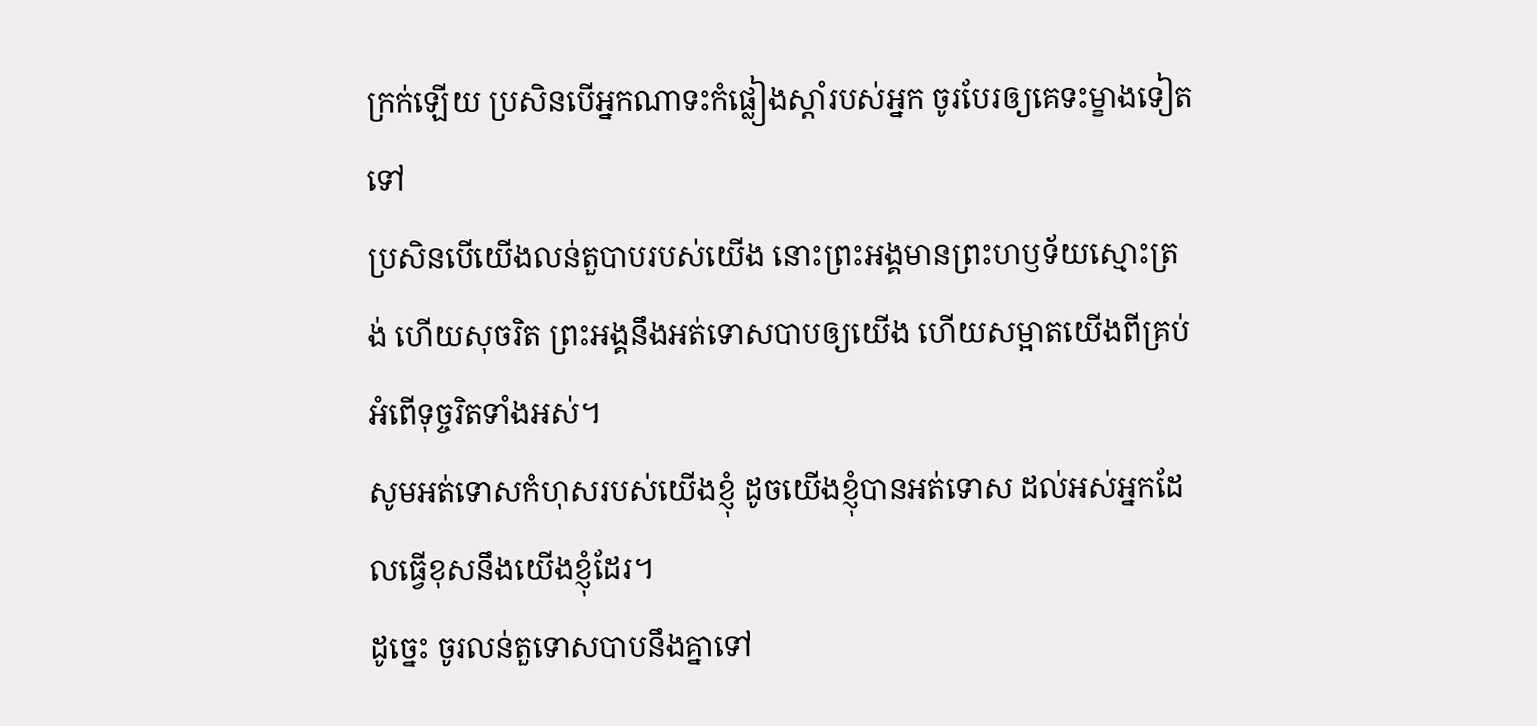ក្រក់ឡើយ ប្រសិនបើអ្នកណាទះកំផ្លៀងស្តាំរបស់អ្នក ចូរបែរឲ្យគេទះម្ខាងទៀតទៅ
ប្រសិនបើយើងលន់តួបាបរបស់យើង នោះព្រះអង្គមានព្រះហឫទ័យស្មោះត្រង់ ហើយសុចរិត ព្រះអង្គនឹងអត់ទោសបាបឲ្យយើង ហើយសម្អាតយើងពីគ្រប់អំពើទុច្ចរិតទាំងអស់។
សូមអត់ទោសកំហុសរបស់យើងខ្ញុំ ដូចយើងខ្ញុំបានអត់ទោស ដល់អស់អ្នកដែលធ្វើខុសនឹងយើងខ្ញុំដែរ។
ដូច្នេះ ចូរលន់តួទោសបាបនឹងគ្នាទៅ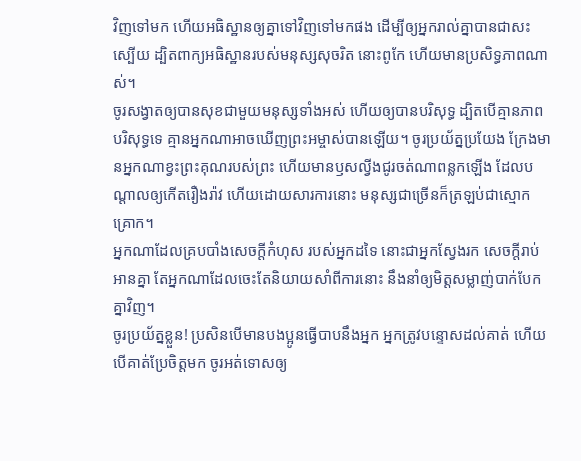វិញទៅមក ហើយអធិស្ឋានឲ្យគ្នាទៅវិញទៅមកផង ដើម្បីឲ្យអ្នករាល់គ្នាបានជាសះស្បើយ ដ្បិតពាក្យអធិស្ឋានរបស់មនុស្សសុចរិត នោះពូកែ ហើយមានប្រសិទ្ធភាពណាស់។
ចូរសង្វាតឲ្យបានសុខជាមួយមនុស្សទាំងអស់ ហើយឲ្យបានបរិសុទ្ធ ដ្បិតបើគ្មានភាពបរិសុទ្ធទេ គ្មានអ្នកណាអាចឃើញព្រះអម្ចាស់បានឡើយ។ ចូរប្រយ័ត្នប្រយែង ក្រែងមានអ្នកណាខ្វះព្រះគុណរបស់ព្រះ ហើយមានឫសល្វីងជូរចត់ណាពន្លកឡើង ដែលបណ្ដាលឲ្យកើតរឿងរ៉ាវ ហើយដោយសារការនោះ មនុស្សជាច្រើនក៏ត្រឡប់ជាស្មោកគ្រោក។
អ្នកណាដែលគ្របបាំងសេចក្ដីកំហុស របស់អ្នកដទៃ នោះជាអ្នកស្វែងរក សេចក្ដីរាប់អានគ្នា តែអ្នកណាដែលចេះតែនិយាយសាំពីការនោះ នឹងនាំឲ្យមិត្តសម្លាញ់បាក់បែកគ្នាវិញ។
ចូរប្រយ័ត្នខ្លួន! ប្រសិនបើមានបងប្អូនធ្វើបាបនឹងអ្នក អ្នកត្រូវបន្ទោសដល់គាត់ ហើយបើគាត់ប្រែចិត្តមក ចូរអត់ទោសឲ្យ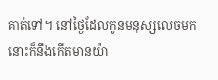គាត់ទៅ។ នៅថ្ងៃដែលកូនមនុស្សលេចមក នោះក៏នឹងកើតមានយ៉ា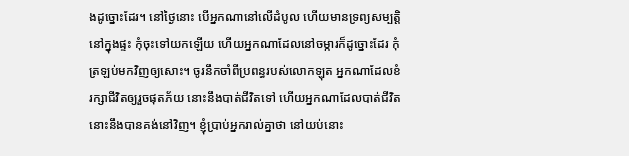ងដូច្នោះដែរ។ នៅថ្ងៃនោះ បើអ្នកណានៅលើដំបូល ហើយមានទ្រព្យសម្បត្តិនៅក្នុងផ្ទះ កុំចុះទៅយកឡើយ ហើយអ្នកណាដែលនៅចម្ការក៏ដូច្នោះដែរ កុំត្រឡប់មកវិញឲ្យសោះ។ ចូរនឹកចាំពីប្រពន្ធរបស់លោកឡុត អ្នកណាដែលខំរក្សាជីវិតឲ្យរួចផុតភ័យ នោះនឹងបាត់ជីវិតទៅ ហើយអ្នកណាដែលបាត់ជីវិត នោះនឹងបានគង់នៅវិញ។ ខ្ញុំប្រាប់អ្នករាល់គ្នាថា នៅយប់នោះ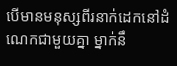បើមានមនុស្សពីរនាក់ដេកនៅដំណេកជាមួយគ្នា ម្នាក់នឹ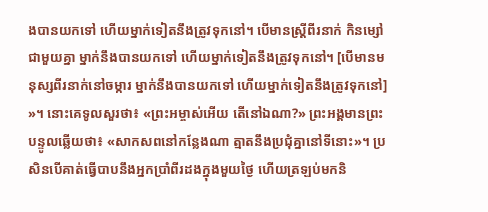ងបានយកទៅ ហើយម្នាក់ទៀតនឹងត្រូវទុកនៅ។ បើមានស្ត្រីពីរនាក់ កិនម្សៅជាមួយគ្នា ម្នាក់នឹងបានយកទៅ ហើយម្នាក់ទៀតនឹងត្រូវទុកនៅ។ [បើមានមនុស្សពីរនាក់នៅចម្ការ ម្នាក់នឹងបានយកទៅ ហើយម្នាក់ទៀតនឹងត្រូវទុកនៅ] »។ នោះគេទូលសួរថា៖ «ព្រះអម្ចាស់អើយ តើនៅឯណា?» ព្រះអង្គមានព្រះបន្ទូលឆ្លើយថា៖ «សាកសពនៅកន្លែងណា ត្មាតនឹងប្រជុំគ្នានៅទីនោះ»។ ប្រសិនបើគាត់ធ្វើបាបនឹងអ្នកប្រាំពីរដងក្នុងមួយថ្ងៃ ហើយត្រឡប់មកនិ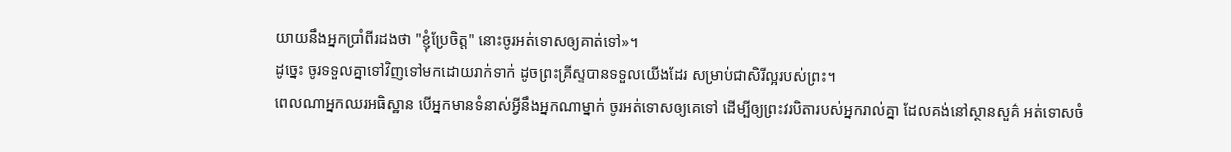យាយនឹងអ្នកប្រាំពីរដងថា "ខ្ញុំប្រែចិត្ត" នោះចូរអត់ទោសឲ្យគាត់ទៅ»។
ដូច្នេះ ចូរទទួលគ្នាទៅវិញទៅមកដោយរាក់ទាក់ ដូចព្រះគ្រីស្ទបានទទួលយើងដែរ សម្រាប់ជាសិរីល្អរបស់ព្រះ។
ពេលណាអ្នកឈរអធិស្ឋាន បើអ្នកមានទំនាស់អ្វីនឹងអ្នកណាម្នាក់ ចូរអត់ទោសឲ្យគេទៅ ដើម្បីឲ្យព្រះវរបិតារបស់អ្នករាល់គ្នា ដែលគង់នៅស្ថានសួគ៌ អត់ទោសចំ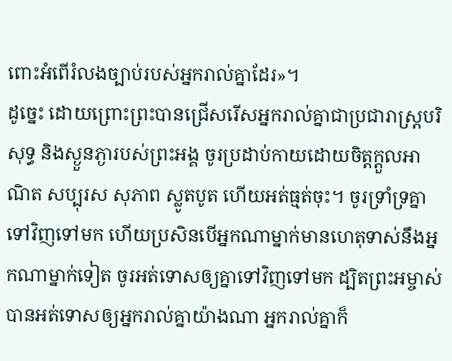ពោះអំពើរំលងច្បាប់របស់អ្នករាល់គ្នាដែរ»។
ដូច្នេះ ដោយព្រោះព្រះបានជ្រើសរើសអ្នករាល់គ្នាជាប្រជារាស្រ្តបរិសុទ្ធ និងស្ងួនភ្ងារបស់ព្រះអង្គ ចូរប្រដាប់កាយដោយចិត្តក្តួលអាណិត សប្បុរស សុភាព ស្លូតបូត ហើយអត់ធ្មត់ចុះ។ ចូរទ្រាំទ្រគ្នាទៅវិញទៅមក ហើយប្រសិនបើអ្នកណាម្នាក់មានហេតុទាស់នឹងអ្នកណាម្នាក់ទៀត ចូរអត់ទោសឲ្យគ្នាទៅវិញទៅមក ដ្បិតព្រះអម្ចាស់បានអត់ទោសឲ្យអ្នករាល់គ្នាយ៉ាងណា អ្នករាល់គ្នាក៏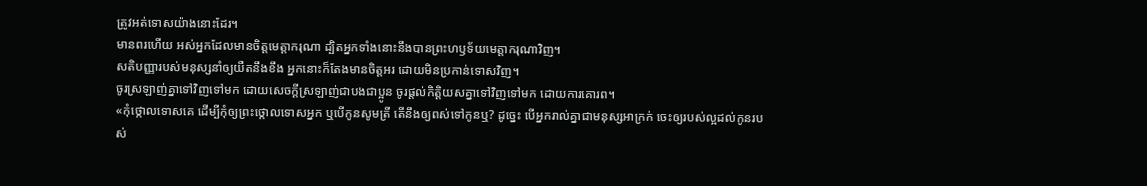ត្រូវអត់ទោសយ៉ាងនោះដែរ។
មានពរហើយ អស់អ្នកដែលមានចិត្តមេត្តាករុណា ដ្បិតអ្នកទាំងនោះនឹងបានព្រះហឫទ័យមេត្តាករុណាវិញ។
សតិបញ្ញារបស់មនុស្សនាំឲ្យយឺតនឹងខឹង អ្នកនោះក៏តែងមានចិត្តអរ ដោយមិនប្រកាន់ទោសវិញ។
ចូរស្រឡាញ់គ្នាទៅវិញទៅមក ដោយសេចក្ដីស្រឡាញ់ជាបងជាប្អូន ចូរផ្តល់កិត្តិយសគ្នាទៅវិញទៅមក ដោយការគោរព។
«កុំថ្កោលទោសគេ ដើម្បីកុំឲ្យព្រះថ្កោលទោសអ្នក ឬបើកូនសូមត្រី តើនឹងឲ្យពស់ទៅកូនឬ? ដូច្នេះ បើអ្នករាល់គ្នាជាមនុស្សអាក្រក់ ចេះឲ្យរបស់ល្អដល់កូនរបស់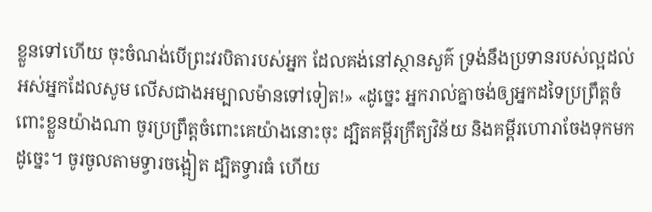ខ្លួនទៅហើយ ចុះចំណង់បើព្រះវរបិតារបស់អ្នក ដែលគង់នៅស្ថានសួគ៌ ទ្រង់នឹងប្រទានរបស់ល្អដល់អស់អ្នកដែលសូម លើសជាងអម្បាលម៉ានទៅទៀត!» «ដូច្នេះ អ្នករាល់គ្នាចង់ឲ្យអ្នកដទៃប្រព្រឹត្តចំពោះខ្លួនយ៉ាងណា ចូរប្រព្រឹត្តចំពោះគេយ៉ាងនោះចុះ ដ្បិតគម្ពីរក្រឹត្យវិន័យ និងគម្ពីរហោរាចែងទុកមកដូច្នេះ។ ចូរចូលតាមទ្វារចង្អៀត ដ្បិតទ្វារធំ ហើយ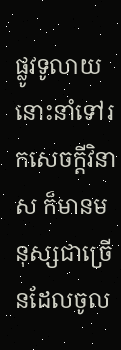ផ្លូវទូលាយ នោះនាំទៅរកសេចក្តីវិនាស ក៏មានមនុស្សជាច្រើនដែលចូល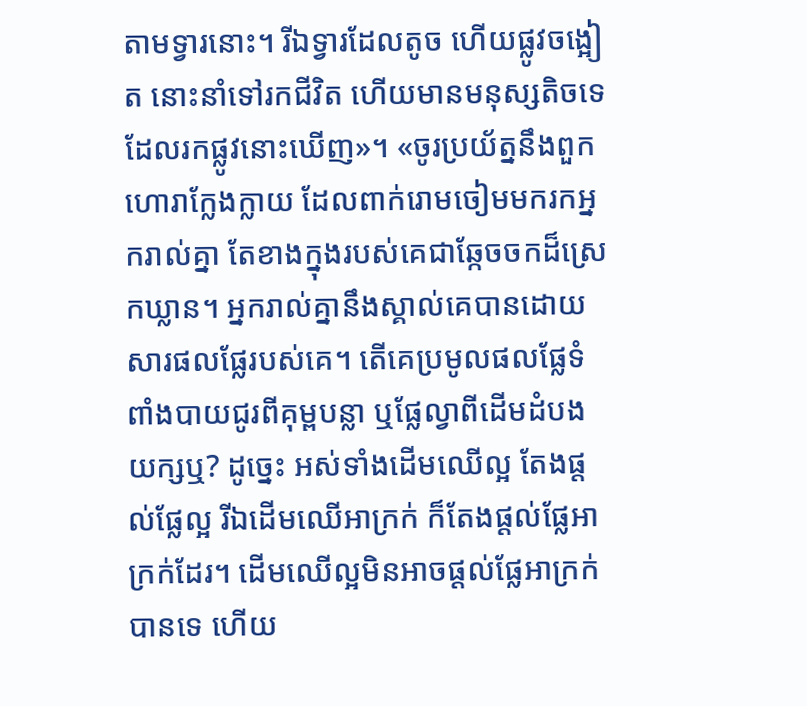តាមទ្វារនោះ។ រីឯទ្វារដែលតូច ហើយផ្លូវចង្អៀត នោះនាំទៅរកជីវិត ហើយមានមនុស្សតិចទេដែលរកផ្លូវនោះឃើញ»។ «ចូរប្រយ័ត្ននឹងពួកហោរាក្លែងក្លាយ ដែលពាក់រោមចៀមមករកអ្នករាល់គ្នា តែខាងក្នុងរបស់គេជាឆ្កែចចកដ៏ស្រេកឃ្លាន។ អ្នករាល់គ្នានឹងស្គាល់គេបានដោយសារផលផ្លែរបស់គេ។ តើគេប្រមូលផលផ្លែទំពាំងបាយជូរពីគុម្ពបន្លា ឬផ្លែល្វាពីដើមដំបងយក្សឬ? ដូចេ្នះ អស់ទាំងដើមឈើល្អ តែងផ្តល់ផ្លែល្អ រីឯដើមឈើអាក្រក់ ក៏តែងផ្តល់ផ្លែអាក្រក់ដែរ។ ដើមឈើល្អមិនអាចផ្តល់ផ្លែអាក្រក់បានទេ ហើយ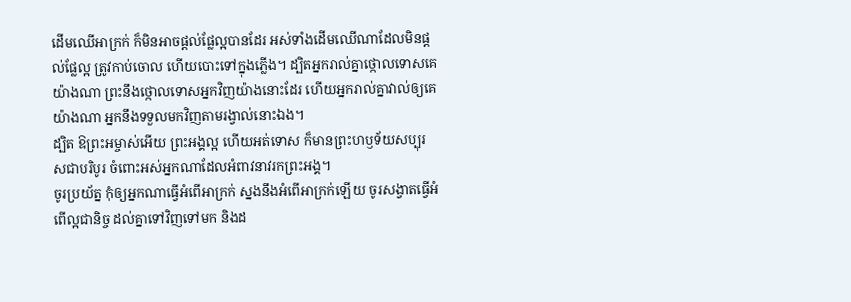ដើមឈើអាក្រក់ ក៏មិនអាចផ្តល់ផ្លែល្អបានដែរ អស់ទាំងដើមឈើណាដែលមិនផ្តល់ផ្លែល្អ ត្រូវកាប់ចោល ហើយបោះទៅក្នុងភ្លើង។ ដ្បិតអ្នករាល់គ្នាថ្កោលទោសគេយ៉ាងណា ព្រះនឹងថ្កោលទោសអ្នកវិញយ៉ាងនោះដែរ ហើយអ្នករាល់គ្នាវាល់ឲ្យគេយ៉ាងណា អ្នកនឹងទទួលមកវិញតាមរង្វាល់នោះឯង។
ដ្បិត ឱព្រះអម្ចាស់អើយ ព្រះអង្គល្អ ហើយអត់ទោស ក៏មានព្រះហឫទ័យសប្បុរសជាបរិបូរ ចំពោះអស់អ្នកណាដែលអំពាវនាវរកព្រះអង្គ។
ចូរប្រយ័ត្ន កុំឲ្យអ្នកណាធ្វើអំពើអាក្រក់ ស្នងនឹងអំពើអាក្រក់ឡើយ ចូរសង្វាតធ្វើអំពើល្អជានិច្ច ដល់គ្នាទៅវិញទៅមក និងដ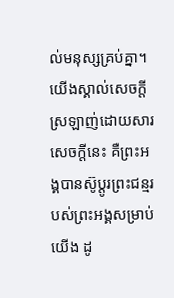ល់មនុស្សគ្រប់គ្នា។
យើងស្គាល់សេចក្ដីស្រឡាញ់ដោយសារសេចក្ដីនេះ គឺព្រះអង្គបានស៊ូប្តូរព្រះជន្មរបស់ព្រះអង្គសម្រាប់យើង ដូ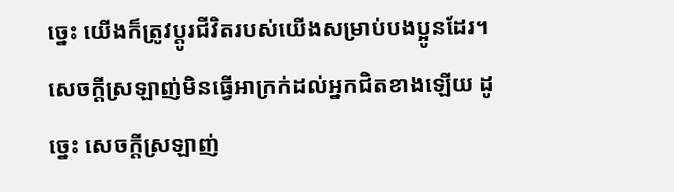ច្នេះ យើងក៏ត្រូវប្តូរជីវិតរបស់យើងសម្រាប់បងប្អូនដែរ។
សេចក្តីស្រឡាញ់មិនធ្វើអាក្រក់ដល់អ្នកជិតខាងឡើយ ដូច្នេះ សេចក្តីស្រឡាញ់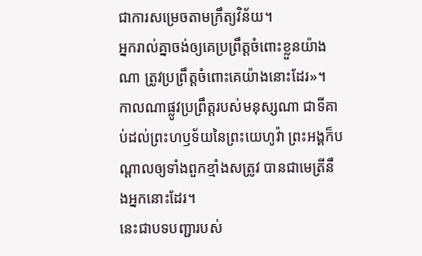ជាការសម្រេចតាមក្រឹត្យវិន័យ។
អ្នករាល់គ្នាចង់ឲ្យគេប្រព្រឹត្តចំពោះខ្លួនយ៉ាងណា ត្រូវប្រព្រឹត្តចំពោះគេយ៉ាងនោះដែរ»។
កាលណាផ្លូវប្រព្រឹត្តរបស់មនុស្សណា ជាទីគាប់ដល់ព្រះហឫទ័យនៃព្រះយេហូវ៉ា ព្រះអង្គក៏បណ្ដាលឲ្យទាំងពួកខ្មាំងសត្រូវ បានជាមេត្រីនឹងអ្នកនោះដែរ។
នេះជាបទបញ្ជារបស់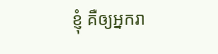ខ្ញុំ គឺឲ្យអ្នករា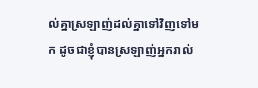ល់គ្នាស្រឡាញ់ដល់គ្នាទៅវិញទៅមក ដូចជាខ្ញុំបានស្រឡាញ់អ្នករាល់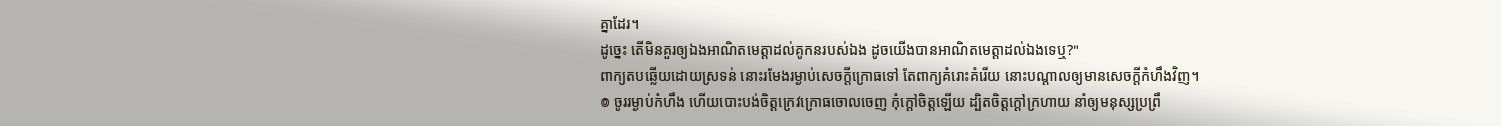គ្នាដែរ។
ដូច្នេះ តើមិនគួរឲ្យឯងអាណិតមេត្តាដល់គូកនរបស់ឯង ដូចយើងបានអាណិតមេត្តាដល់ឯងទេឬ?"
ពាក្យតបឆ្លើយដោយស្រទន់ នោះរមែងរម្ងាប់សេចក្ដីក្រោធទៅ តែពាក្យគំរោះគំរើយ នោះបណ្ដាលឲ្យមានសេចក្ដីកំហឹងវិញ។
៙ ចូររម្ងាប់កំហឹង ហើយបោះបង់ចិត្តក្រេវក្រោធចោលចេញ កុំក្តៅចិត្តឡើយ ដ្បិតចិត្តក្ដៅក្រហាយ នាំឲ្យមនុស្សប្រព្រឹ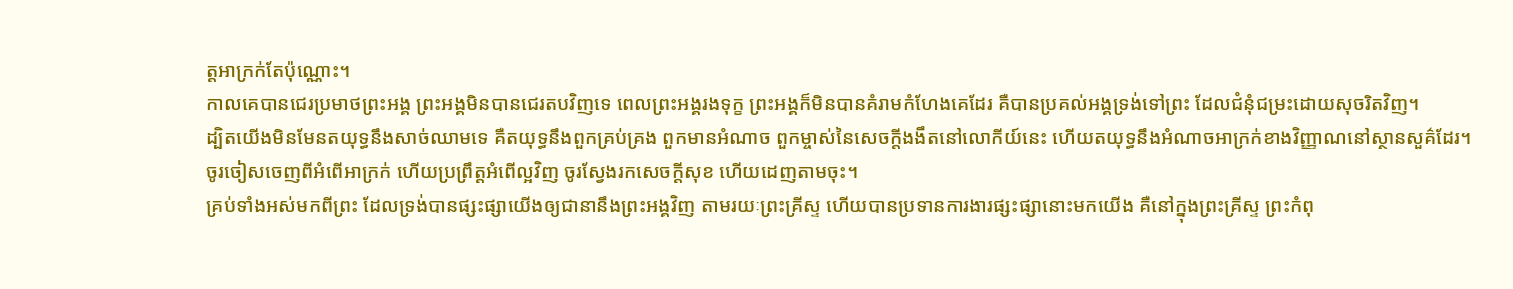ត្តអាក្រក់តែប៉ុណ្ណោះ។
កាលគេបានជេរប្រមាថព្រះអង្គ ព្រះអង្គមិនបានជេរតបវិញទេ ពេលព្រះអង្គរងទុក្ខ ព្រះអង្គក៏មិនបានគំរាមកំហែងគេដែរ គឺបានប្រគល់អង្គទ្រង់ទៅព្រះ ដែលជំនុំជម្រះដោយសុចរិតវិញ។
ដ្បិតយើងមិនមែនតយុទ្ធនឹងសាច់ឈាមទេ គឺតយុទ្ធនឹងពួកគ្រប់គ្រង ពួកមានអំណាច ពួកម្ចាស់នៃសេចក្តីងងឹតនៅលោកីយ៍នេះ ហើយតយុទ្ធនឹងអំណាចអាក្រក់ខាងវិញ្ញាណនៅស្ថានសួគ៌ដែរ។
ចូរចៀសចេញពីអំពើអាក្រក់ ហើយប្រព្រឹត្តអំពើល្អវិញ ចូរស្វែងរកសេចក្ដីសុខ ហើយដេញតាមចុះ។
គ្រប់ទាំងអស់មកពីព្រះ ដែលទ្រង់បានផ្សះផ្សាយើងឲ្យជានានឹងព្រះអង្គវិញ តាមរយៈព្រះគ្រីស្ទ ហើយបានប្រទានការងារផ្សះផ្សានោះមកយើង គឺនៅក្នុងព្រះគ្រីស្ទ ព្រះកំពុ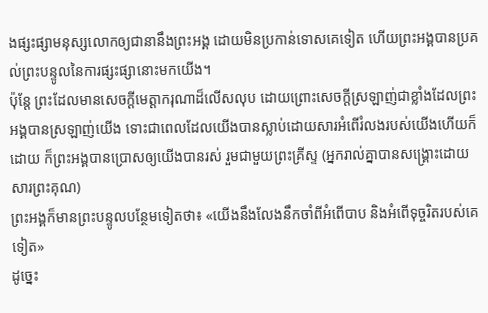ងផ្សះផ្សាមនុស្សលោកឲ្យជានានឹងព្រះអង្គ ដោយមិនប្រកាន់ទោសគេទៀត ហើយព្រះអង្គបានប្រគល់ព្រះបន្ទូលនៃការផ្សះផ្សានោះមកយើង។
ប៉ុន្តែ ព្រះដែលមានសេចក្តីមេត្តាករុណាដ៏លើសលុប ដោយព្រោះសេចក្តីស្រឡាញ់ជាខ្លាំងដែលព្រះអង្គបានស្រឡាញ់យើង ទោះជាពេលដែលយើងបានស្លាប់ដោយសារអំពើរំលងរបស់យើងហើយក៏ដោយ ក៏ព្រះអង្គបានប្រោសឲ្យយើងបានរស់ រួមជាមួយព្រះគ្រីស្ទ (អ្នករាល់គ្នាបានសង្រ្គោះដោយសារព្រះគុណ)
ព្រះអង្គក៏មានព្រះបន្ទូលបន្ថែមទៀតថា៖ «យើងនឹងលែងនឹកចាំពីអំពើបាប និងអំពើទុច្ចរិតរបស់គេទៀត»
ដូច្នេះ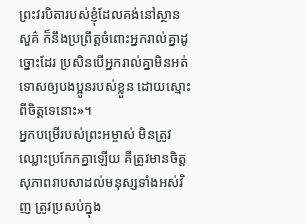ព្រះវរបិតារបស់ខ្ញុំដែលគង់នៅស្ថានសួគ៌ ក៏នឹងប្រព្រឹត្តចំពោះអ្នករាល់គ្នាដូច្នោះដែរ ប្រសិនបើអ្នករាល់គ្នាមិនអត់ទោសឲ្យបងប្អូនរបស់ខ្លួន ដោយស្មោះពីចិត្តទេនោះ»។
អ្នកបម្រើរបស់ព្រះអម្ចាស់ មិនត្រូវឈ្លោះប្រកែកគ្នាឡើយ គឺត្រូវមានចិត្តសុភាពរាបសាដល់មនុស្សទាំងអស់វិញ ត្រូវប្រសប់ក្នុង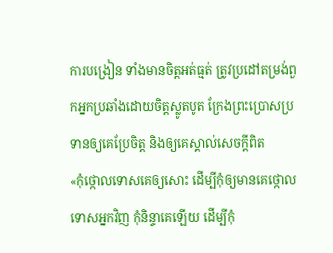ការបង្រៀន ទាំងមានចិត្តអត់ធ្មត់ ត្រូវប្រដៅតម្រង់ពួកអ្នកប្រឆាំងដោយចិត្តស្លូតបូត ក្រែងព្រះប្រោសប្រទានឲ្យគេប្រែចិត្ត និងឲ្យគេស្គាល់សេចក្ដីពិត
«កុំថ្កោលទោសគេឲ្យសោះ ដើម្បីកុំឲ្យមានគេថ្កោលទោសអ្នកវិញ កុំនិន្ទាគេឡើយ ដើម្បីកុំ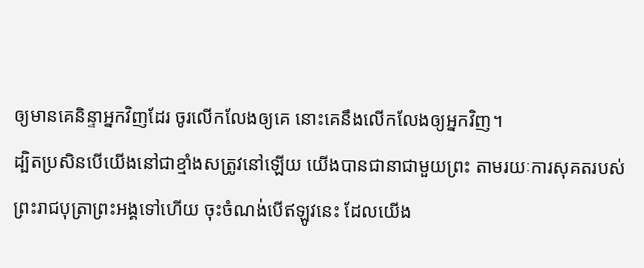ឲ្យមានគេនិន្ទាអ្នកវិញដែរ ចូរលើកលែងឲ្យគេ នោះគេនឹងលើកលែងឲ្យអ្នកវិញ។
ដ្បិតប្រសិនបើយើងនៅជាខ្មាំងសត្រូវនៅឡើយ យើងបានជានាជាមួយព្រះ តាមរយៈការសុគតរបស់ព្រះរាជបុត្រាព្រះអង្គទៅហើយ ចុះចំណង់បើឥឡូវនេះ ដែលយើង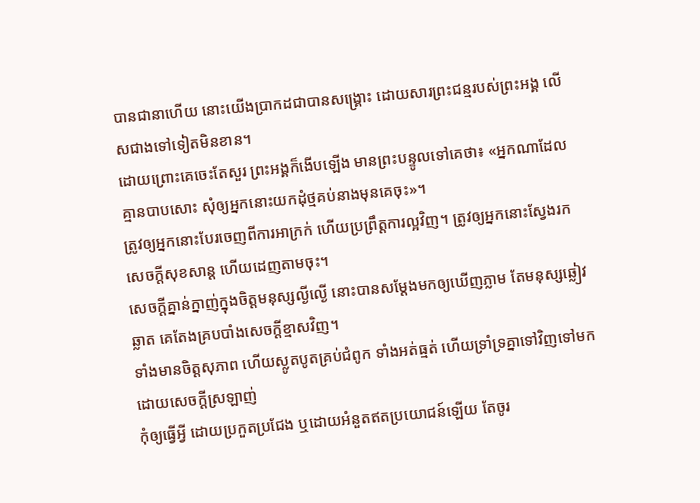បានជានាហើយ នោះយើងប្រាកដជាបានសង្គ្រោះ ដោយសារព្រះជន្មរបស់ព្រះអង្គ លើសជាងទៅទៀតមិនខាន។
ដោយព្រោះគេចេះតែសួរ ព្រះអង្គក៏ងើបឡើង មានព្រះបន្ទូលទៅគេថា៖ «អ្នកណាដែលគ្មានបាបសោះ សុំឲ្យអ្នកនោះយកដុំថ្មគប់នាងមុនគេចុះ»។
ត្រូវឲ្យអ្នកនោះបែរចេញពីការអាក្រក់ ហើយប្រព្រឹត្តការល្អវិញ។ ត្រូវឲ្យអ្នកនោះស្វែងរកសេចក្ដីសុខសាន្ដ ហើយដេញតាមចុះ។
សេចក្ដីគ្នាន់ក្នាញ់ក្នុងចិត្តមនុស្សល្ងីល្ងើ នោះបានសម្ដែងមកឲ្យឃើញភ្លាម តែមនុស្សឆ្លៀវឆ្លាត គេតែងគ្របបាំងសេចក្ដីខ្មាសវិញ។
ទាំងមានចិត្តសុភាព ហើយស្លូតបូតគ្រប់ជំពូក ទាំងអត់ធ្មត់ ហើយទ្រាំទ្រគ្នាទៅវិញទៅមក ដោយសេចក្ដីស្រឡាញ់
កុំឲ្យធ្វើអ្វី ដោយប្រកួតប្រជែង ឬដោយអំនួតឥតប្រយោជន៍ឡើយ តែចូរ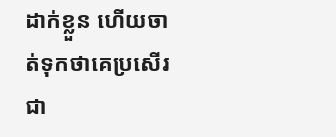ដាក់ខ្លួន ហើយចាត់ទុកថាគេប្រសើរជា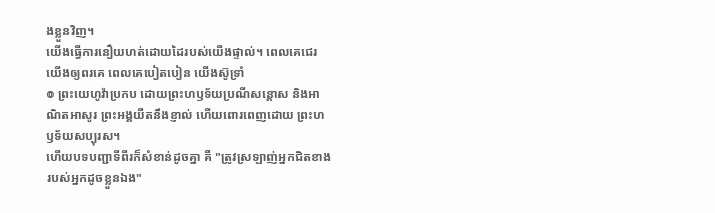ងខ្លួនវិញ។
យើងធ្វើការនឿយហត់ដោយដៃរបស់យើងផ្ទាល់។ ពេលគេជេរ យើងឲ្យពរគេ ពេលគេបៀតបៀន យើងស៊ូទ្រាំ
៙ ព្រះយេហូវ៉ាប្រកប ដោយព្រះហឫទ័យប្រណីសន្ដោស និងអាណិតអាសូរ ព្រះអង្គយឺតនឹងខ្ញាល់ ហើយពោរពេញដោយ ព្រះហឫទ័យសប្បុរស។
ហើយបទបញ្ជាទីពីរក៏សំខាន់ដូចគ្នា គឺ "ត្រូវស្រឡាញ់អ្នកជិតខាងរបស់អ្នកដូចខ្លួនឯង"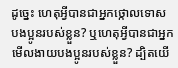ដូច្នេះ ហេតុអ្វីបានជាអ្នកថ្កោលទោសបងប្អូនរបស់ខ្លួន? ឬហេតុអ្វីបានជាអ្នកមើលងាយបងប្អូនរបស់ខ្លួន? ដ្បិតយើ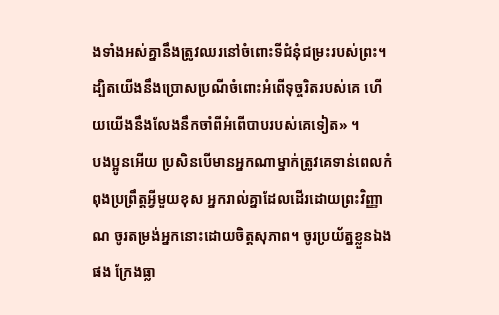ងទាំងអស់គ្នានឹងត្រូវឈរនៅចំពោះទីជំនុំជម្រះរបស់ព្រះ។
ដ្បិតយើងនឹងប្រោសប្រណីចំពោះអំពើទុច្ចរិតរបស់គេ ហើយយើងនឹងលែងនឹកចាំពីអំពើបាបរបស់គេទៀត» ។
បងប្អូនអើយ ប្រសិនបើមានអ្នកណាម្នាក់ត្រូវគេទាន់ពេលកំពុងប្រព្រឹត្តអ្វីមួយខុស អ្នករាល់គ្នាដែលដើរដោយព្រះវិញ្ញាណ ចូរតម្រង់អ្នកនោះដោយចិត្តសុភាព។ ចូរប្រយ័ត្នខ្លួនឯងផង ក្រែងធ្លា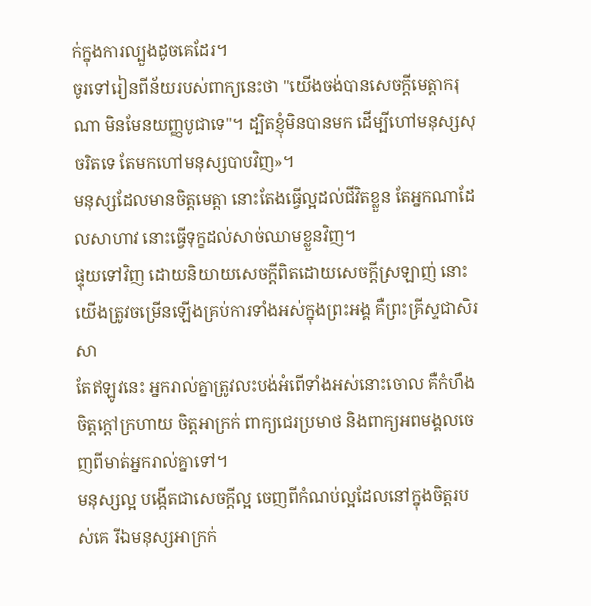ក់ក្នុងការល្បួងដូចគេដែរ។
ចូរទៅរៀនពីន័យរបស់ពាក្យនេះថា "យើងចង់បានសេចក្ដីមេត្តាករុណា មិនមែនយញ្ញបូជាទេ"។ ដ្បិតខ្ញុំមិនបានមក ដើម្បីហៅមនុស្សសុចរិតទេ តែមកហៅមនុស្សបាបវិញ»។
មនុស្សដែលមានចិត្តមេត្តា នោះតែងធ្វើល្អដល់ជីវិតខ្លួន តែអ្នកណាដែលសាហាវ នោះធ្វើទុក្ខដល់សាច់ឈាមខ្លួនវិញ។
ផ្ទុយទៅវិញ ដោយនិយាយសេចក្តីពិតដោយសេចក្តីស្រឡាញ់ នោះយើងត្រូវចម្រើនឡើងគ្រប់ការទាំងអស់ក្នុងព្រះអង្គ គឺព្រះគ្រីស្ទជាសិរសា
តែឥឡូវនេះ អ្នករាល់គ្នាត្រូវលះបង់អំពើទាំងអស់នោះចោល គឺកំហឹង ចិត្តក្ដៅក្រហាយ ចិត្តអាក្រក់ ពាក្យជេរប្រមាថ និងពាក្យអពមង្គលចេញពីមាត់អ្នករាល់គ្នាទៅ។
មនុស្សល្អ បង្កើតជាសេចក្តីល្អ ចេញពីកំណប់ល្អដែលនៅក្នុងចិត្តរបស់គេ រីឯមនុស្សអាក្រក់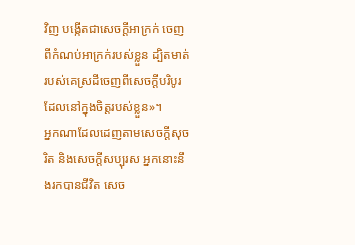វិញ បង្កើតជាសេចក្តីអាក្រក់ ចេញពីកំណប់អាក្រក់របស់ខ្លួន ដ្បិតមាត់របស់គេស្រដីចេញពីសេចក្តីបរិបូរ ដែលនៅក្នុងចិត្តរបស់ខ្លួន»។
អ្នកណាដែលដេញតាមសេចក្ដីសុចរិត និងសេចក្ដីសប្បុរស អ្នកនោះនឹងរកបានជីវិត សេច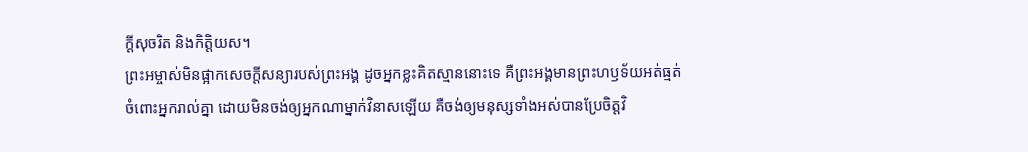ក្ដីសុចរិត និងកិត្តិយស។
ព្រះអម្ចាស់មិនផ្អាកសេចក្ដីសន្យារបស់ព្រះអង្គ ដូចអ្នកខ្លះគិតស្មាននោះទេ គឺព្រះអង្គមានព្រះហឫទ័យអត់ធ្មត់ចំពោះអ្នករាល់គ្នា ដោយមិនចង់ឲ្យអ្នកណាម្នាក់វិនាសឡើយ គឺចង់ឲ្យមនុស្សទាំងអស់បានប្រែចិត្តវិ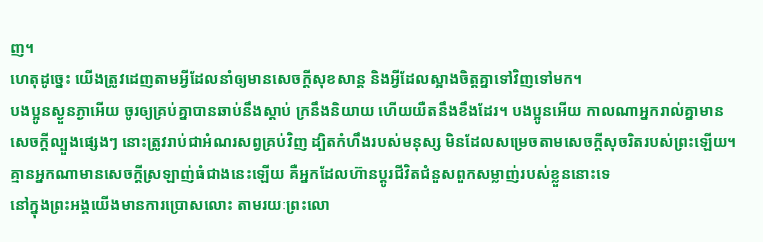ញ។
ហេតុដូច្នេះ យើងត្រូវដេញតាមអ្វីដែលនាំឲ្យមានសេចក្ដីសុខសាន្ត និងអ្វីដែលស្អាងចិត្តគ្នាទៅវិញទៅមក។
បងប្អូនស្ងួនភ្ងាអើយ ចូរឲ្យគ្រប់គ្នាបានឆាប់នឹងស្តាប់ ក្រនឹងនិយាយ ហើយយឺតនឹងខឹងដែរ។ បងប្អូនអើយ កាលណាអ្នករាល់គ្នាមានសេចក្តីល្បួងផ្សេងៗ នោះត្រូវរាប់ជាអំណរសព្វគ្រប់វិញ ដ្បិតកំហឹងរបស់មនុស្ស មិនដែលសម្រេចតាមសេចក្ដីសុចរិតរបស់ព្រះឡើយ។
គ្មានអ្នកណាមានសេចក្តីស្រឡាញ់ធំជាងនេះឡើយ គឺអ្នកដែលហ៊ានប្តូរជីវិតជំនួសពួកសម្លាញ់របស់ខ្លួននោះទេ
នៅក្នុងព្រះអង្គយើងមានការប្រោសលោះ តាមរយៈព្រះលោ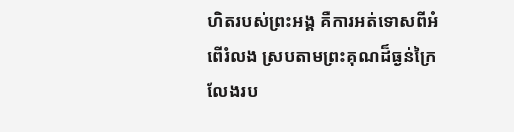ហិតរបស់ព្រះអង្គ គឺការអត់ទោសពីអំពើរំលង ស្របតាមព្រះគុណដ៏ធ្ងន់ក្រៃលែងរប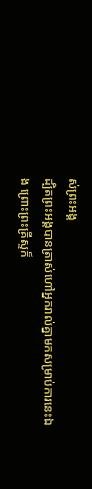ស់ព្រះអង្គ
ដ្បិតព្រះអង្គបានត្រាស់ហៅអ្នករាល់គ្នាមកសម្រាប់ការនេះឯង ព្រោះព្រះគ្រីស្ទក៏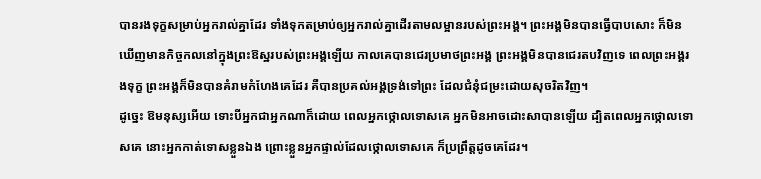បានរងទុក្ខសម្រាប់អ្នករាល់គ្នាដែរ ទាំងទុកតម្រាប់ឲ្យអ្នករាល់គ្នាដើរតាមលម្អានរបស់ព្រះអង្គ។ ព្រះអង្គមិនបានធ្វើបាបសោះ ក៏មិនឃើញមានកិច្ចកលនៅក្នុងព្រះឱស្ឋរបស់ព្រះអង្គឡើយ កាលគេបានជេរប្រមាថព្រះអង្គ ព្រះអង្គមិនបានជេរតបវិញទេ ពេលព្រះអង្គរងទុក្ខ ព្រះអង្គក៏មិនបានគំរាមកំហែងគេដែរ គឺបានប្រគល់អង្គទ្រង់ទៅព្រះ ដែលជំនុំជម្រះដោយសុចរិតវិញ។
ដូច្នេះ ឱមនុស្សអើយ ទោះបីអ្នកជាអ្នកណាក៏ដោយ ពេលអ្នកថ្កោលទោសគេ អ្នកមិនអាចដោះសាបានឡើយ ដ្បិតពេលអ្នកថ្កោលទោសគេ នោះអ្នកកាត់ទោសខ្លួនឯង ព្រោះខ្លួនអ្នកផ្ទាល់ដែលថ្កោលទោសគេ ក៏ប្រព្រឹត្តដូចគេដែរ។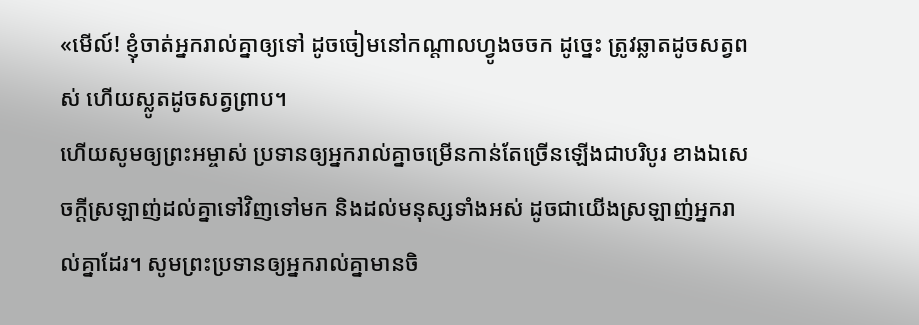«មើល៍! ខ្ញុំចាត់អ្នករាល់គ្នាឲ្យទៅ ដូចចៀមនៅកណ្តាលហ្វូងចចក ដូច្នេះ ត្រូវឆ្លាតដូចសត្វពស់ ហើយស្លូតដូចសត្វព្រាប។
ហើយសូមឲ្យព្រះអម្ចាស់ ប្រទានឲ្យអ្នករាល់គ្នាចម្រើនកាន់តែច្រើនឡើងជាបរិបូរ ខាងឯសេចក្ដីស្រឡាញ់ដល់គ្នាទៅវិញទៅមក និងដល់មនុស្សទាំងអស់ ដូចជាយើងស្រឡាញ់អ្នករាល់គ្នាដែរ។ សូមព្រះប្រទានឲ្យអ្នករាល់គ្នាមានចិ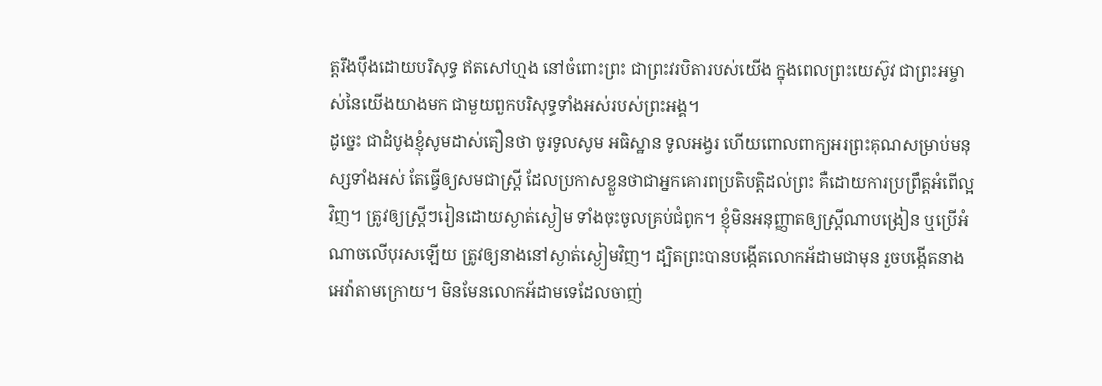ត្តរឹងប៉ឹងដោយបរិសុទ្ធ ឥតសៅហ្មង នៅចំពោះព្រះ ជាព្រះវរបិតារបស់យើង ក្នុងពេលព្រះយេស៊ូវ ជាព្រះអម្ចាស់នៃយើងយាងមក ជាមួយពួកបរិសុទ្ធទាំងអស់របស់ព្រះអង្គ។
ដូច្នេះ ជាដំបូងខ្ញុំសូមដាស់តឿនថា ចូរទូលសូម អធិស្ឋាន ទូលអង្វរ ហើយពោលពាក្យអរព្រះគុណសម្រាប់មនុស្សទាំងអស់ តែធ្វើឲ្យសមជាស្ត្រី ដែលប្រកាសខ្លួនថាជាអ្នកគោរពប្រតិបត្តិដល់ព្រះ គឺដោយការប្រព្រឹត្តអំពើល្អវិញ។ ត្រូវឲ្យស្ត្រីៗរៀនដោយស្ងាត់ស្ងៀម ទាំងចុះចូលគ្រប់ជំពូក។ ខ្ញុំមិនអនុញ្ញាតឲ្យស្ត្រីណាបង្រៀន ឬប្រើអំណាចលើបុរសឡើយ ត្រូវឲ្យនាងនៅស្ងាត់ស្ងៀមវិញ។ ដ្បិតព្រះបានបង្កើតលោកអ័ដាមជាមុន រួចបង្កើតនាងអេវ៉ាតាមក្រោយ។ មិនមែនលោកអ័ដាមទេដែលចាញ់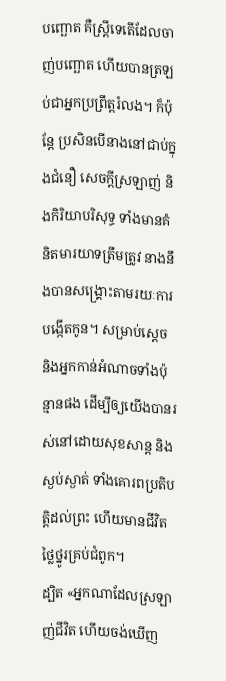បញ្ឆោត គឺស្ត្រីទេតើដែលចាញ់បញ្ឆោត ហើយបានត្រឡប់ជាអ្នកប្រព្រឹត្តរំលង។ ក៏ប៉ុន្ដែ ប្រសិនបើនាងនៅជាប់ក្នុងជំនឿ សេចក្ដីស្រឡាញ់ និងកិរិយាបរិសុទ្ធ ទាំងមានគំនិតមារយាទត្រឹមត្រូវ នាងនឹងបានសង្គ្រោះតាមរយៈការបង្កើតកូន។ សម្រាប់ស្តេច និងអ្នកកាន់អំណាចទាំងប៉ុន្មានផង ដើម្បីឲ្យយើងបានរស់នៅដោយសុខសាន្ត និងស្ងប់ស្ងាត់ ទាំងគោរពប្រតិបត្តិដល់ព្រះ ហើយមានជីវិតថ្លៃថ្នូរគ្រប់ជំពូក។
ដ្បិត «អ្នកណាដែលស្រឡាញ់ជីវិត ហើយចង់ឃើញ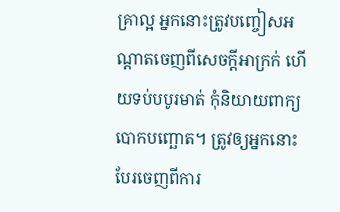គ្រាល្អ អ្នកនោះត្រូវបញ្ចៀសអណ្តាតចេញពីសេចក្តីអាក្រក់ ហើយទប់បបូរមាត់ កុំនិយាយពាក្យបោកបញ្ឆោត។ ត្រូវឲ្យអ្នកនោះបែរចេញពីការ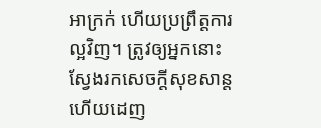អាក្រក់ ហើយប្រព្រឹត្តការល្អវិញ។ ត្រូវឲ្យអ្នកនោះស្វែងរកសេចក្ដីសុខសាន្ដ ហើយដេញ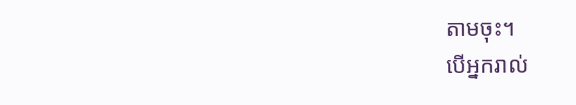តាមចុះ។
បើអ្នករាល់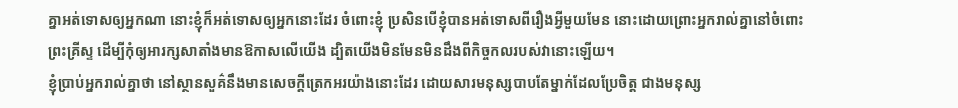គ្នាអត់ទោសឲ្យអ្នកណា នោះខ្ញុំក៏អត់ទោសឲ្យអ្នកនោះដែរ ចំពោះខ្ញុំ ប្រសិនបើខ្ញុំបានអត់ទោសពីរឿងអ្វីមួយមែន នោះដោយព្រោះអ្នករាល់គ្នានៅចំពោះព្រះគ្រីស្ទ ដើម្បីកុំឲ្យអារក្សសាតាំងមានឱកាសលើយើង ដ្បិតយើងមិនមែនមិនដឹងពីកិច្ចកលរបស់វានោះឡើយ។
ខ្ញុំប្រាប់អ្នករាល់គ្នាថា នៅស្ថានសួគ៌នឹងមានសេចក្តីត្រេកអរយ៉ាងនោះដែរ ដោយសារមនុស្សបាបតែម្នាក់ដែលប្រែចិត្ត ជាងមនុស្ស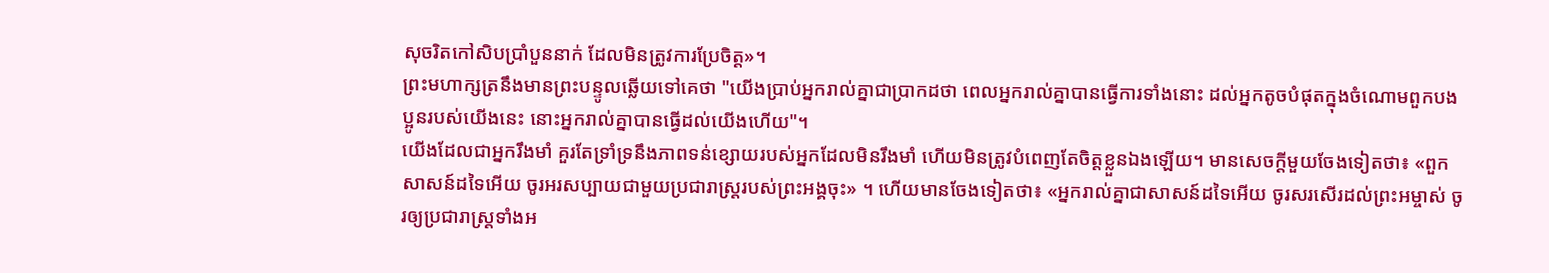សុចរិតកៅសិបប្រាំបួននាក់ ដែលមិនត្រូវការប្រែចិត្ត»។
ព្រះមហាក្សត្រនឹងមានព្រះបន្ទូលឆ្លើយទៅគេថា "យើងប្រាប់អ្នករាល់គ្នាជាប្រាកដថា ពេលអ្នករាល់គ្នាបានធ្វើការទាំងនោះ ដល់អ្នកតូចបំផុតក្នុងចំណោមពួកបងប្អូនរបស់យើងនេះ នោះអ្នករាល់គ្នាបានធ្វើដល់យើងហើយ"។
យើងដែលជាអ្នករឹងមាំ គួរតែទ្រាំទ្រនឹងភាពទន់ខ្សោយរបស់អ្នកដែលមិនរឹងមាំ ហើយមិនត្រូវបំពេញតែចិត្តខ្លួនឯងឡើយ។ មានសេចក្តីមួយចែងទៀតថា៖ «ពួកសាសន៍ដទៃអើយ ចូរអរសប្បាយជាមួយប្រជារាស្ត្ររបស់ព្រះអង្គចុះ» ។ ហើយមានចែងទៀតថា៖ «អ្នករាល់គ្នាជាសាសន៍ដទៃអើយ ចូរសរសើរដល់ព្រះអម្ចាស់ ចូរឲ្យប្រជារាស្ដ្រទាំងអ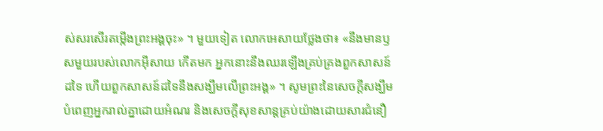ស់សរសើរតម្កើងព្រះអង្គចុះ» ។ មួយទៀត លោកអេសាយថ្លែងថា៖ «នឹងមានឫសមួយរបស់លោកអ៊ីសាយ កើតមក អ្នកនោះនឹងឈរឡើងគ្រប់គ្រងពួកសាសន៍ដទៃ ហើយពួកសាសន៍ដទៃនឹងសង្ឃឹមលើព្រះអង្គ» ។ សូមព្រះនៃសេចក្តីសង្ឃឹម បំពេញអ្នករាល់គ្នាដោយអំណរ និងសេចក្តីសុខសាន្តគ្រប់យ៉ាងដោយសារជំនឿ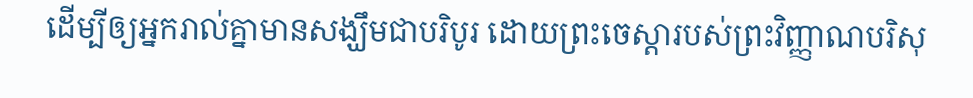ដើម្បីឲ្យអ្នករាល់គ្នាមានសង្ឃឹមជាបរិបូរ ដោយព្រះចេស្តារបស់ព្រះវិញ្ញាណបរិសុ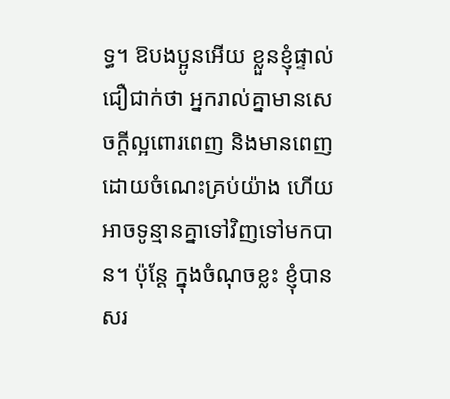ទ្ធ។ ឱបងប្អូនអើយ ខ្លួនខ្ញុំផ្ទាល់ជឿជាក់ថា អ្នករាល់គ្នាមានសេចក្តីល្អពោរពេញ និងមានពេញដោយចំណេះគ្រប់យ៉ាង ហើយអាចទូន្មានគ្នាទៅវិញទៅមកបាន។ ប៉ុន្តែ ក្នុងចំណុចខ្លះ ខ្ញុំបានសរ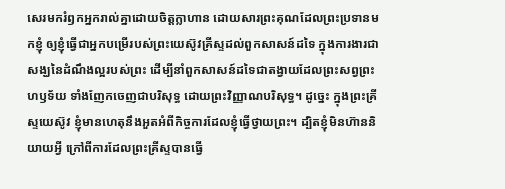សេរមករំឭកអ្នករាល់គ្នាដោយចិត្តក្លាហាន ដោយសារព្រះគុណដែលព្រះប្រទានមកខ្ញុំ ឲ្យខ្ញុំធ្វើជាអ្នកបម្រើរបស់ព្រះយេស៊ូវគ្រីស្ទដល់ពួកសាសន៍ដទៃ ក្នុងការងារជាសង្ឃនៃដំណឹងល្អរបស់ព្រះ ដើម្បីនាំពួកសាសន៍ដទៃជាតង្វាយដែលព្រះសព្វព្រះហឫទ័យ ទាំងញែកចេញជាបរិសុទ្ធ ដោយព្រះវិញ្ញាណបរិសុទ្ធ។ ដូច្នេះ ក្នុងព្រះគ្រីស្ទយេស៊ូវ ខ្ញុំមានហេតុនឹងអួតអំពីកិច្ចការដែលខ្ញុំធ្វើថ្វាយព្រះ។ ដ្បិតខ្ញុំមិនហ៊ាននិយាយអ្វី ក្រៅពីការដែលព្រះគ្រីស្ទបានធ្វើ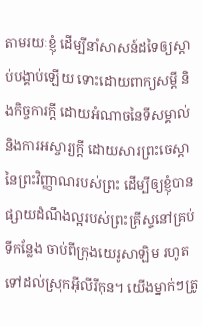តាមរយៈខ្ញុំ ដើម្បីនាំសាសន៍ដទៃឲ្យស្តាប់បង្គាប់ឡើយ ទោះដោយពាក្យសម្ដី និងកិច្ចការក្ដី ដោយអំណាចនៃទីសម្គាល់ និងការអស្ចារ្យក្ដី ដោយសារព្រះចេស្តានៃព្រះវិញ្ញាណរបស់ព្រះ ដើម្បីឲ្យខ្ញុំបានផ្សាយដំណឹងល្អរបស់ព្រះគ្រីស្ទនៅគ្រប់ទីកន្លែង ចាប់ពីក្រុងយេរូសាឡិម រហូតទៅដល់ស្រុកអ៊ីលីរីកុន។ យើងម្នាក់ៗត្រូ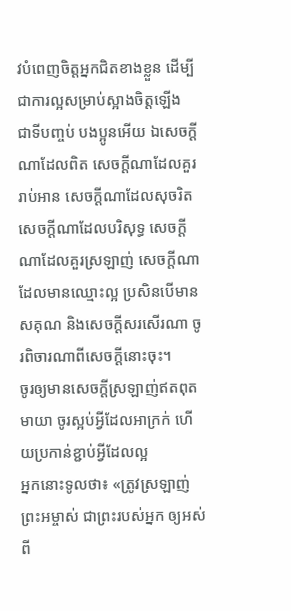វបំពេញចិត្តអ្នកជិតខាងខ្លួន ដើម្បីជាការល្អសម្រាប់ស្អាងចិត្តឡើង
ជាទីបញ្ចប់ បងប្អូនអើយ ឯសេចក្ដីណាដែលពិត សេចក្ដីណាដែលគួររាប់អាន សេចក្ដីណាដែលសុចរិត សេចក្ដីណាដែលបរិសុទ្ធ សេចក្ដីណាដែលគួរស្រឡាញ់ សេចក្ដីណាដែលមានឈ្មោះល្អ ប្រសិនបើមានសគុណ និងសេចក្ដីសរសើរណា ចូរពិចារណាពីសេចក្ដីនោះចុះ។
ចូរឲ្យមានសេចក្តីស្រឡាញ់ឥតពុតមាយា ចូរស្អប់អ្វីដែលអាក្រក់ ហើយប្រកាន់ខ្ជាប់អ្វីដែលល្អ
អ្នកនោះទូលថា៖ «ត្រូវស្រឡាញ់ព្រះអម្ចាស់ ជាព្រះរបស់អ្នក ឲ្យអស់ពី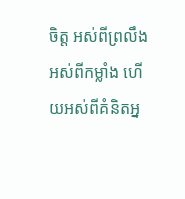ចិត្ត អស់ពីព្រលឹង អស់ពីកម្លាំង ហើយអស់ពីគំនិតអ្ន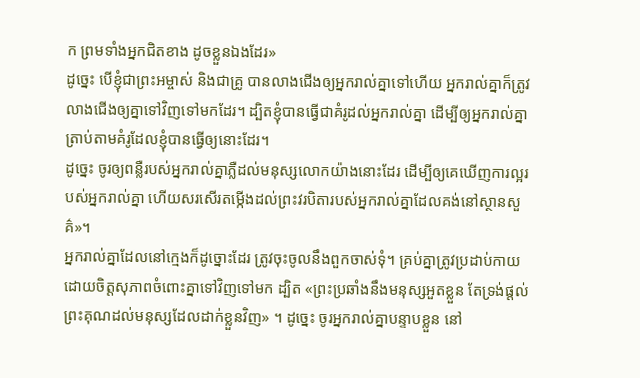ក ព្រមទាំងអ្នកជិតខាង ដូចខ្លួនឯងដែរ»
ដូច្នេះ បើខ្ញុំជាព្រះអម្ចាស់ និងជាគ្រូ បានលាងជើងឲ្យអ្នករាល់គ្នាទៅហើយ អ្នករាល់គ្នាក៏ត្រូវលាងជើងឲ្យគ្នាទៅវិញទៅមកដែរ។ ដ្បិតខ្ញុំបានធ្វើជាគំរូដល់អ្នករាល់គ្នា ដើម្បីឲ្យអ្នករាល់គ្នាត្រាប់តាមគំរូដែលខ្ញុំបានធ្វើឲ្យនោះដែរ។
ដូច្នេះ ចូរឲ្យពន្លឺរបស់អ្នករាល់គ្នាភ្លឺដល់មនុស្សលោកយ៉ាងនោះដែរ ដើម្បីឲ្យគេឃើញការល្អរបស់អ្នករាល់គ្នា ហើយសរសើរតម្កើងដល់ព្រះវរបិតារបស់អ្នករាល់គ្នាដែលគង់នៅស្ថានសួគ៌»។
អ្នករាល់គ្នាដែលនៅក្មេងក៏ដូច្នោះដែរ ត្រូវចុះចូលនឹងពួកចាស់ទុំ។ គ្រប់គ្នាត្រូវប្រដាប់កាយដោយចិត្តសុភាពចំពោះគ្នាទៅវិញទៅមក ដ្បិត «ព្រះប្រឆាំងនឹងមនុស្សអួតខ្លួន តែទ្រង់ផ្តល់ព្រះគុណដល់មនុស្សដែលដាក់ខ្លួនវិញ» ។ ដូច្នេះ ចូរអ្នករាល់គ្នាបន្ទាបខ្លួន នៅ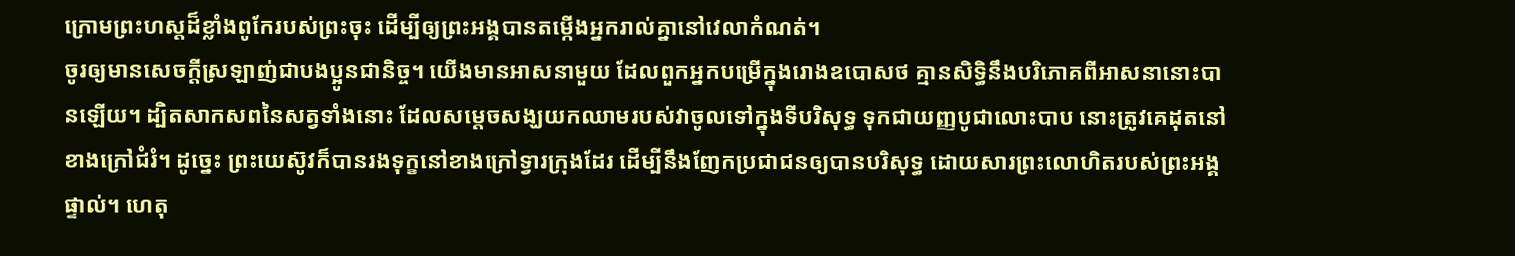ក្រោមព្រះហស្តដ៏ខ្លាំងពូកែរបស់ព្រះចុះ ដើម្បីឲ្យព្រះអង្គបានតម្កើងអ្នករាល់គ្នានៅវេលាកំណត់។
ចូរឲ្យមានសេចក្ដីស្រឡាញ់ជាបងប្អូនជានិច្ច។ យើងមានអាសនាមួយ ដែលពួកអ្នកបម្រើក្នុងរោងឧបោសថ គ្មានសិទ្ធិនឹងបរិភោគពីអាសនានោះបានឡើយ។ ដ្បិតសាកសពនៃសត្វទាំងនោះ ដែលសម្តេចសង្ឃយកឈាមរបស់វាចូលទៅក្នុងទីបរិសុទ្ធ ទុកជាយញ្ញបូជាលោះបាប នោះត្រូវគេដុតនៅខាងក្រៅជំរំ។ ដូច្នេះ ព្រះយេស៊ូវក៏បានរងទុក្ខនៅខាងក្រៅទ្វារក្រុងដែរ ដើម្បីនឹងញែកប្រជាជនឲ្យបានបរិសុទ្ធ ដោយសារព្រះលោហិតរបស់ព្រះអង្គផ្ទាល់។ ហេតុ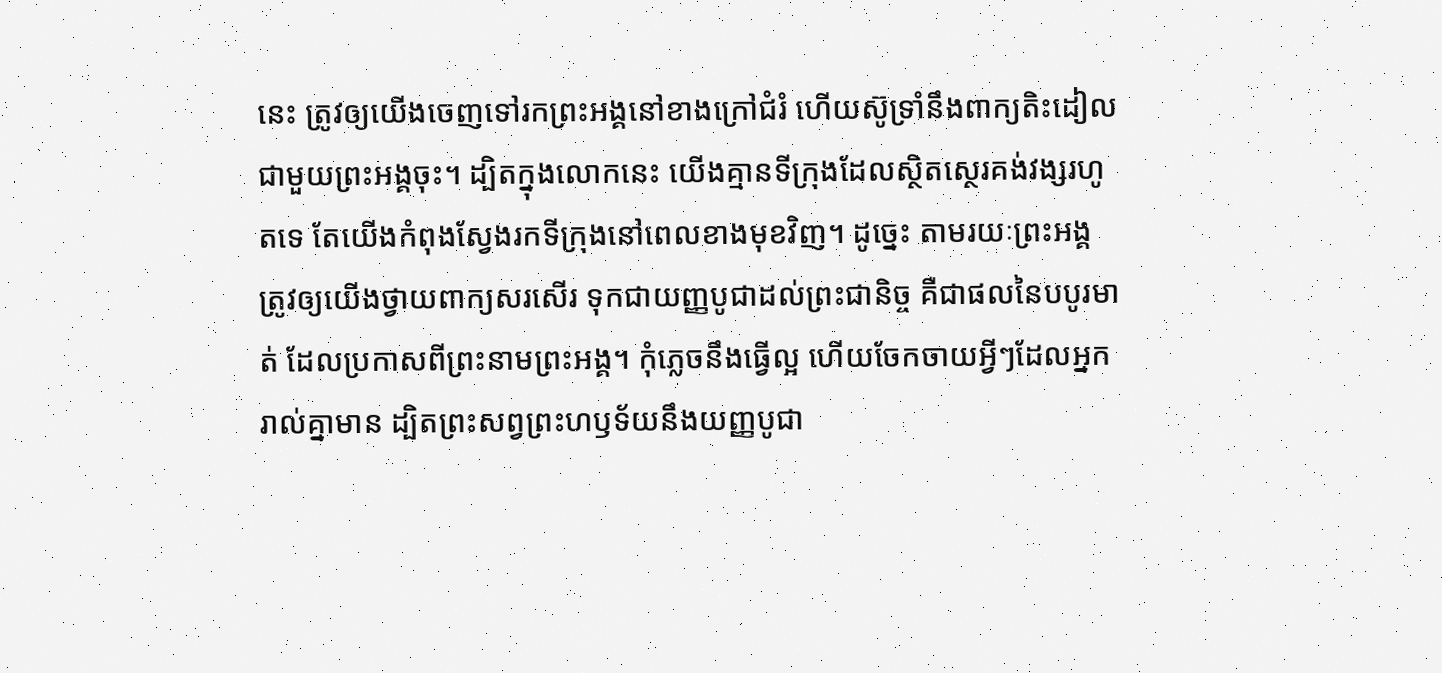នេះ ត្រូវឲ្យយើងចេញទៅរកព្រះអង្គនៅខាងក្រៅជំរំ ហើយស៊ូទ្រាំនឹងពាក្យតិះដៀលជាមួយព្រះអង្គចុះ។ ដ្បិតក្នុងលោកនេះ យើងគ្មានទីក្រុងដែលស្ថិតស្ថេរគង់វង្សរហូតទេ តែយើងកំពុងស្វែងរកទីក្រុងនៅពេលខាងមុខវិញ។ ដូច្នេះ តាមរយៈព្រះអង្គ ត្រូវឲ្យយើងថ្វាយពាក្យសរសើរ ទុកជាយញ្ញបូជាដល់ព្រះជានិច្ច គឺជាផលនៃបបូរមាត់ ដែលប្រកាសពីព្រះនាមព្រះអង្គ។ កុំភ្លេចនឹងធ្វើល្អ ហើយចែកចាយអ្វីៗដែលអ្នករាល់គ្នាមាន ដ្បិតព្រះសព្វព្រះហឫទ័យនឹងយញ្ញបូជា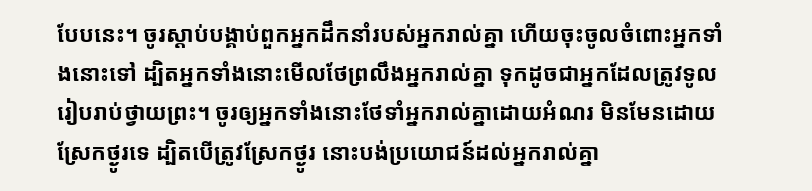បែបនេះ។ ចូរស្តាប់បង្គាប់ពួកអ្នកដឹកនាំរបស់អ្នករាល់គ្នា ហើយចុះចូលចំពោះអ្នកទាំងនោះទៅ ដ្បិតអ្នកទាំងនោះមើលថែព្រលឹងអ្នករាល់គ្នា ទុកដូចជាអ្នកដែលត្រូវទូលរៀបរាប់ថ្វាយព្រះ។ ចូរឲ្យអ្នកទាំងនោះថែទាំអ្នករាល់គ្នាដោយអំណរ មិនមែនដោយស្រែកថ្ងូរទេ ដ្បិតបើត្រូវស្រែកថ្ងូរ នោះបង់ប្រយោជន៍ដល់អ្នករាល់គ្នា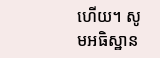ហើយ។ សូមអធិស្ឋាន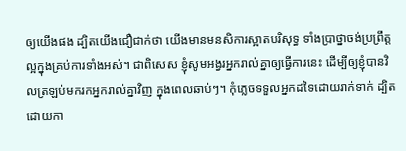ឲ្យយើងផង ដ្បិតយើងជឿជាក់ថា យើងមានមនសិការស្អាតបរិសុទ្ធ ទាំងប្រាថ្នាចង់ប្រព្រឹត្តល្អក្នុងគ្រប់ការទាំងអស់។ ជាពិសេស ខ្ញុំសូមអង្វរអ្នករាល់គ្នាឲ្យធ្វើការនេះ ដើម្បីឲ្យខ្ញុំបានវិលត្រឡប់មករកអ្នករាល់គ្នាវិញ ក្នុងពេលឆាប់ៗ។ កុំភ្លេចទទួលអ្នកដទៃដោយរាក់ទាក់ ដ្បិតដោយកា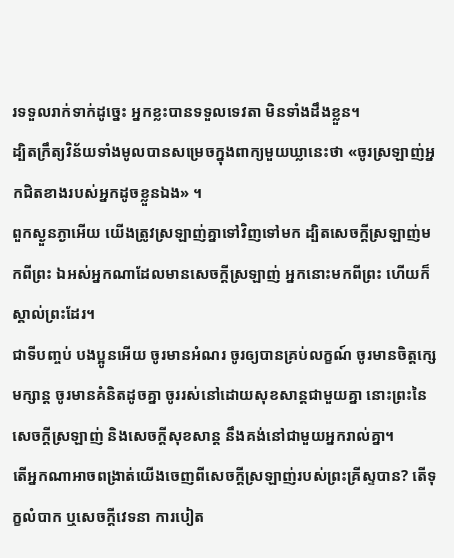រទទួលរាក់ទាក់ដូច្នេះ អ្នកខ្លះបានទទួលទេវតា មិនទាំងដឹងខ្លួន។
ដ្បិតក្រឹត្យវិន័យទាំងមូលបានសម្រេចក្នុងពាក្យមួយឃ្លានេះថា «ចូរស្រឡាញ់អ្នកជិតខាងរបស់អ្នកដូចខ្លួនឯង» ។
ពួកស្ងួនភ្ងាអើយ យើងត្រូវស្រឡាញ់គ្នាទៅវិញទៅមក ដ្បិតសេចក្ដីស្រឡាញ់មកពីព្រះ ឯអស់អ្នកណាដែលមានសេចក្ដីស្រឡាញ់ អ្នកនោះមកពីព្រះ ហើយក៏ស្គាល់ព្រះដែរ។
ជាទីបញ្ចប់ បងប្អូនអើយ ចូរមានអំណរ ចូរឲ្យបានគ្រប់លក្ខណ៍ ចូរមានចិត្តក្សេមក្សាន្ត ចូរមានគំនិតដូចគ្នា ចូររស់នៅដោយសុខសាន្តជាមួយគ្នា នោះព្រះនៃសេចក្តីស្រឡាញ់ និងសេចក្តីសុខសាន្ត នឹងគង់នៅជាមួយអ្នករាល់គ្នា។
តើអ្នកណាអាចពង្រាត់យើងចេញពីសេចក្តីស្រឡាញ់របស់ព្រះគ្រីស្ទបាន? តើទុក្ខលំបាក ឬសេចក្ដីវេទនា ការបៀត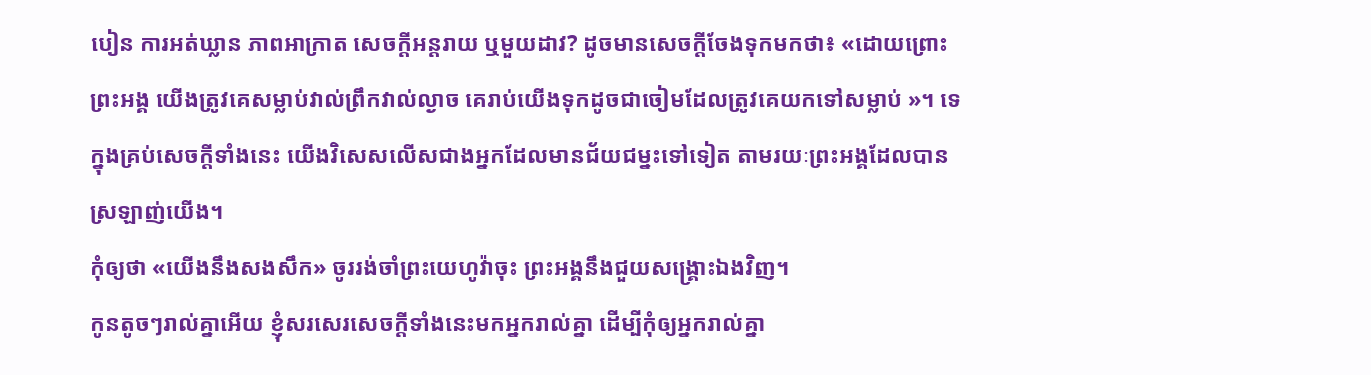បៀន ការអត់ឃ្លាន ភាពអាក្រាត សេចក្តីអន្តរាយ ឬមួយដាវ? ដូចមានសេចក្តីចែងទុកមកថា៖ «ដោយព្រោះព្រះអង្គ យើងត្រូវគេសម្លាប់វាល់ព្រឹកវាល់ល្ងាច គេរាប់យើងទុកដូចជាចៀមដែលត្រូវគេយកទៅសម្លាប់ »។ ទេ ក្នុងគ្រប់សេចក្តីទាំងនេះ យើងវិសេសលើសជាងអ្នកដែលមានជ័យជម្នះទៅទៀត តាមរយៈព្រះអង្គដែលបានស្រឡាញ់យើង។
កុំឲ្យថា «យើងនឹងសងសឹក» ចូររង់ចាំព្រះយេហូវ៉ាចុះ ព្រះអង្គនឹងជួយសង្គ្រោះឯងវិញ។
កូនតូចៗរាល់គ្នាអើយ ខ្ញុំសរសេរសេចក្ដីទាំងនេះមកអ្នករាល់គ្នា ដើម្បីកុំឲ្យអ្នករាល់គ្នា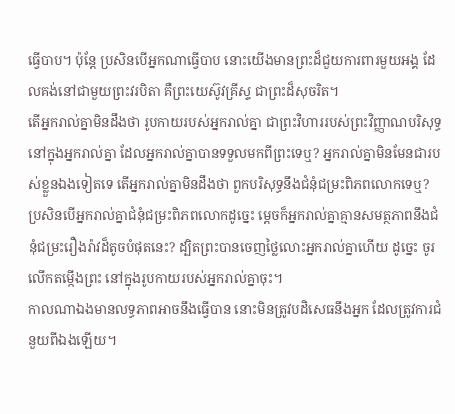ធ្វើបាប។ ប៉ុន្ដែ ប្រសិនបើអ្នកណាធ្វើបាប នោះយើងមានព្រះដ៏ជួយការពារមួយអង្គ ដែលគង់នៅជាមួយព្រះវរបិតា គឺព្រះយេស៊ូវគ្រីស្ទ ជាព្រះដ៏សុចរិត។
តើអ្នករាល់គ្នាមិនដឹងថា រូបកាយរបស់អ្នករាល់គ្នា ជាព្រះវិហាររបស់ព្រះវិញ្ញាណបរិសុទ្ធនៅក្នុងអ្នករាល់គ្នា ដែលអ្នករាល់គ្នាបានទទួលមកពីព្រះទេឬ? អ្នករាល់គ្នាមិនមែនជារបស់ខ្លួនឯងទៀតទេ តើអ្នករាល់គ្នាមិនដឹងថា ពួកបរិសុទ្ធនឹងជំនុំជម្រះពិភពលោកទេឬ? ប្រសិនបើអ្នករាល់គ្នាជំនុំជម្រះពិភពលោកដូច្នេះ ម្ដេចក៏អ្នករាល់គ្នាគ្មានសមត្ថភាពនឹងជំនុំជម្រះរឿងរ៉ាវដ៏តូចបំផុតនេះ? ដ្បិតព្រះបានចេញថ្លៃលោះអ្នករាល់គ្នាហើយ ដូច្នេះ ចូរលើកតម្កើងព្រះ នៅក្នុងរូបកាយរបស់អ្នករាល់គ្នាចុះ។
កាលណាឯងមានលទ្ធភាពអាចនឹងធ្វើបាន នោះមិនត្រូវបដិសេធនឹងអ្នក ដែលត្រូវការជំនួយពីឯងឡើយ។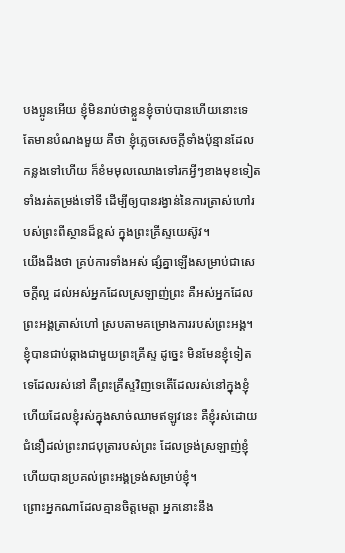បងប្អូនអើយ ខ្ញុំមិនរាប់ថាខ្លួនខ្ញុំចាប់បានហើយនោះទេ តែមានបំណងមួយ គឺថា ខ្ញុំភ្លេចសេចក្ដីទាំងប៉ុន្មានដែលកន្លងទៅហើយ ក៏ខំមមុលឈោងទៅរកអ្វីៗខាងមុខទៀត ទាំងរត់តម្រង់ទៅទី ដើម្បីឲ្យបានរង្វាន់នៃការត្រាស់ហៅរបស់ព្រះពីស្ថានដ៏ខ្ពស់ ក្នុងព្រះគ្រីស្ទយេស៊ូវ។
យើងដឹងថា គ្រប់ការទាំងអស់ ផ្សំគ្នាឡើងសម្រាប់ជាសេចក្តីល្អ ដល់អស់អ្នកដែលស្រឡាញ់ព្រះ គឺអស់អ្នកដែលព្រះអង្គត្រាស់ហៅ ស្របតាមគម្រោងការរបស់ព្រះអង្គ។
ខ្ញុំបានជាប់ឆ្កាងជាមួយព្រះគ្រីស្ទ ដូច្នេះ មិនមែនខ្ញុំទៀតទេដែលរស់នៅ គឺព្រះគ្រីស្ទវិញទេតើដែលរស់នៅក្នុងខ្ញុំ ហើយដែលខ្ញុំរស់ក្នុងសាច់ឈាមឥឡូវនេះ គឺខ្ញុំរស់ដោយជំនឿដល់ព្រះរាជបុត្រារបស់ព្រះ ដែលទ្រង់ស្រឡាញ់ខ្ញុំ ហើយបានប្រគល់ព្រះអង្គទ្រង់សម្រាប់ខ្ញុំ។
ព្រោះអ្នកណាដែលគ្មានចិត្តមេត្តា អ្នកនោះនឹង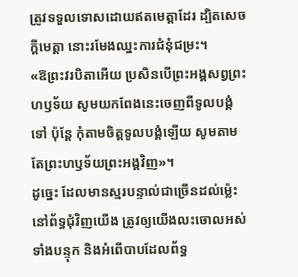ត្រូវទទួលទោសដោយឥតមេត្តាដែរ ដ្បិតសេចក្តីមេត្តា នោះរមែងឈ្នះការជំនុំជម្រះ។
«ឱព្រះវរបិតាអើយ ប្រសិនបើព្រះអង្គសព្វព្រះហឫទ័យ សូមយកពែងនេះចេញពីទូលបង្គំទៅ ប៉ុន្តែ កុំតាមចិត្តទូលបង្គំឡើយ សូមតាមតែព្រះហឫទ័យព្រះអង្គវិញ»។
ដូច្នេះ ដែលមានស្មរបន្ទាល់ជាច្រើនដល់ម៉្លេះនៅព័ទ្ធជុំវិញយើង ត្រូវឲ្យយើងលះចោលអស់ទាំងបន្ទុក និងអំពើបាបដែលព័ទ្ធ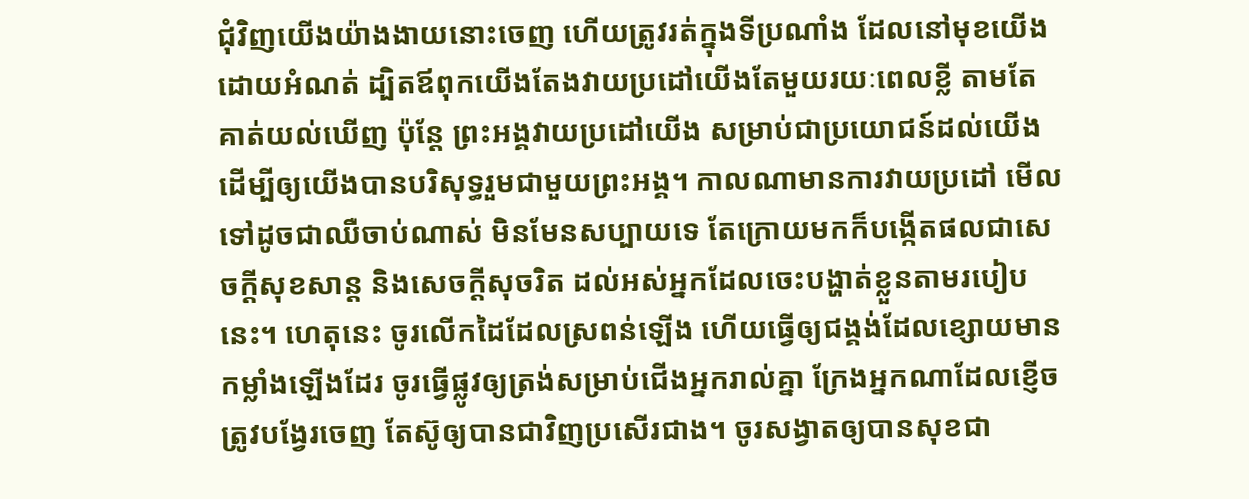ជុំវិញយើងយ៉ាងងាយនោះចេញ ហើយត្រូវរត់ក្នុងទីប្រណាំង ដែលនៅមុខយើង ដោយអំណត់ ដ្បិតឪពុកយើងតែងវាយប្រដៅយើងតែមួយរយៈពេលខ្លី តាមតែគាត់យល់ឃើញ ប៉ុន្តែ ព្រះអង្គវាយប្រដៅយើង សម្រាប់ជាប្រយោជន៍ដល់យើង ដើម្បីឲ្យយើងបានបរិសុទ្ធរួមជាមួយព្រះអង្គ។ កាលណាមានការវាយប្រដៅ មើលទៅដូចជាឈឺចាប់ណាស់ មិនមែនសប្បាយទេ តែក្រោយមកក៏បង្កើតផលជាសេចក្ដីសុខសាន្ត និងសេចក្ដីសុចរិត ដល់អស់អ្នកដែលចេះបង្ហាត់ខ្លួនតាមរបៀបនេះ។ ហេតុនេះ ចូរលើកដៃដែលស្រពន់ឡើង ហើយធ្វើឲ្យជង្គង់ដែលខ្សោយមានកម្លាំងឡើងដែរ ចូរធ្វើផ្លូវឲ្យត្រង់សម្រាប់ជើងអ្នករាល់គ្នា ក្រែងអ្នកណាដែលខ្ញើចត្រូវបង្វែរចេញ តែស៊ូឲ្យបានជាវិញប្រសើរជាង។ ចូរសង្វាតឲ្យបានសុខជា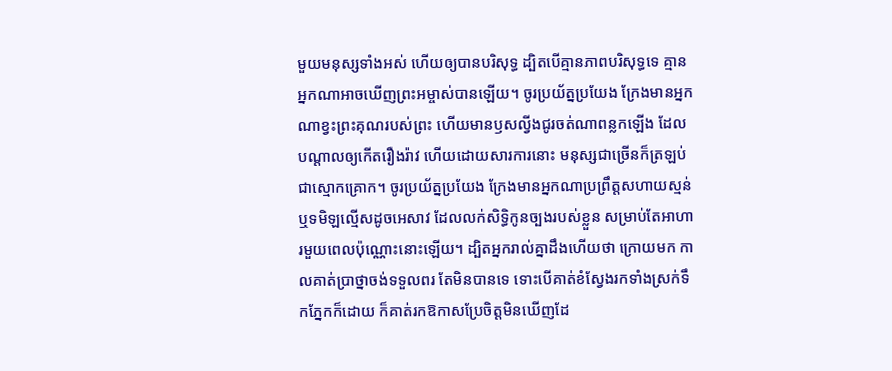មួយមនុស្សទាំងអស់ ហើយឲ្យបានបរិសុទ្ធ ដ្បិតបើគ្មានភាពបរិសុទ្ធទេ គ្មានអ្នកណាអាចឃើញព្រះអម្ចាស់បានឡើយ។ ចូរប្រយ័ត្នប្រយែង ក្រែងមានអ្នកណាខ្វះព្រះគុណរបស់ព្រះ ហើយមានឫសល្វីងជូរចត់ណាពន្លកឡើង ដែលបណ្ដាលឲ្យកើតរឿងរ៉ាវ ហើយដោយសារការនោះ មនុស្សជាច្រើនក៏ត្រឡប់ជាស្មោកគ្រោក។ ចូរប្រយ័ត្នប្រយែង ក្រែងមានអ្នកណាប្រព្រឹត្តសហាយស្មន់ ឬទមិឡល្មើសដូចអេសាវ ដែលលក់សិទ្ធិកូនច្បងរបស់ខ្លួន សម្រាប់តែអាហារមួយពេលប៉ុណ្ណោះនោះឡើយ។ ដ្បិតអ្នករាល់គ្នាដឹងហើយថា ក្រោយមក កាលគាត់ប្រាថ្នាចង់ទទួលពរ តែមិនបានទេ ទោះបើគាត់ខំស្វែងរកទាំងស្រក់ទឹកភ្នែកក៏ដោយ ក៏គាត់រកឱកាសប្រែចិត្តមិនឃើញដែ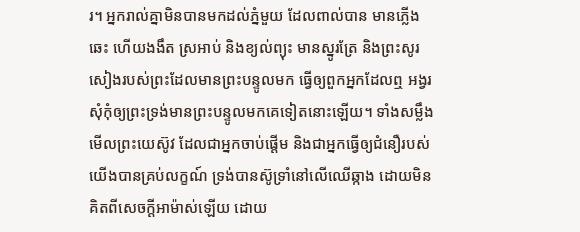រ។ អ្នករាល់គ្នាមិនបានមកដល់ភ្នំមួយ ដែលពាល់បាន មានភ្លើងឆេះ ហើយងងឹត ស្រអាប់ និងខ្យល់ព្យុះ មានស្នូរត្រែ និងព្រះសូរសៀងរបស់ព្រះដែលមានព្រះបន្ទូលមក ធ្វើឲ្យពួកអ្នកដែលឮ អង្វរសុំកុំឲ្យព្រះទ្រង់មានព្រះបន្ទូលមកគេទៀតនោះឡើយ។ ទាំងសម្លឹងមើលព្រះយេស៊ូវ ដែលជាអ្នកចាប់ផ្តើម និងជាអ្នកធ្វើឲ្យជំនឿរបស់យើងបានគ្រប់លក្ខណ៍ ទ្រង់បានស៊ូទ្រាំនៅលើឈើឆ្កាង ដោយមិនគិតពីសេចក្ដីអាម៉ាស់ឡើយ ដោយ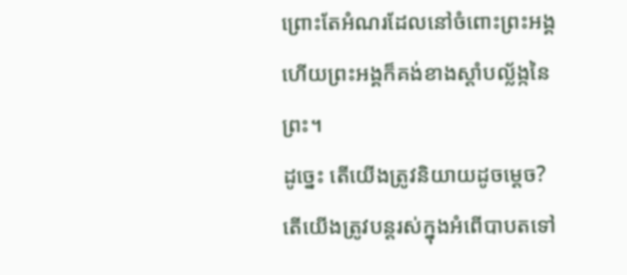ព្រោះតែអំណរដែលនៅចំពោះព្រះអង្គ ហើយព្រះអង្គក៏គង់ខាងស្តាំបល្ល័ង្កនៃព្រះ។
ដូច្នេះ តើយើងត្រូវនិយាយដូចម្តេច? តើយើងត្រូវបន្តរស់ក្នុងអំពើបាបតទៅ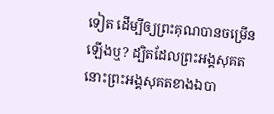ទៀត ដើម្បីឲ្យព្រះគុណបានចម្រើនឡើងឬ? ដ្បិតដែលព្រះអង្គសុគត នោះព្រះអង្គសុគតខាងឯបា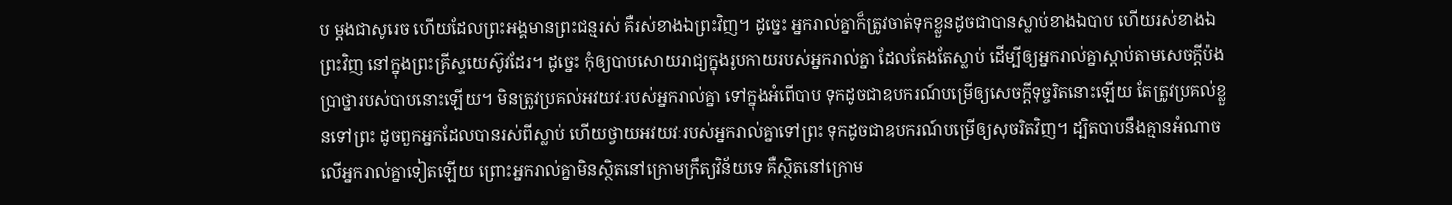ប ម្ដងជាសូរេច ហើយដែលព្រះអង្គមានព្រះជន្មរស់ គឺរស់ខាងឯព្រះវិញ។ ដូច្នេះ អ្នករាល់គ្នាក៏ត្រូវចាត់ទុកខ្លួនដូចជាបានស្លាប់ខាងឯបាប ហើយរស់ខាងឯព្រះវិញ នៅក្នុងព្រះគ្រីស្ទយេស៊ូវដែរ។ ដូច្នេះ កុំឲ្យបាបសោយរាជ្យក្នុងរូបកាយរបស់អ្នករាល់គ្នា ដែលតែងតែស្លាប់ ដើម្បីឲ្យអ្នករាល់គ្នាស្តាប់តាមសេចក្តីប៉ងប្រាថ្នារបស់បាបនោះឡើយ។ មិនត្រូវប្រគល់អវយវៈរបស់អ្នករាល់គ្នា ទៅក្នុងអំពើបាប ទុកដូចជាឧបករណ៍បម្រើឲ្យសេចក្ដីទុច្ចរិតនោះឡើយ តែត្រូវប្រគល់ខ្លួនទៅព្រះ ដូចពួកអ្នកដែលបានរស់ពីស្លាប់ ហើយថ្វាយអវយវៈរបស់អ្នករាល់គ្នាទៅព្រះ ទុកដូចជាឧបករណ៍បម្រើឲ្យសុចរិតវិញ។ ដ្បិតបាបនឹងគ្មានអំណាចលើអ្នករាល់គ្នាទៀតឡើយ ព្រោះអ្នករាល់គ្នាមិនស្ថិតនៅក្រោមក្រឹត្យវិន័យទេ គឺស្ថិតនៅក្រោម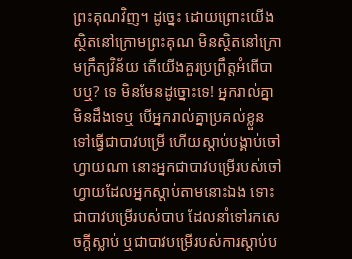ព្រះគុណវិញ។ ដូច្នេះ ដោយព្រោះយើងស្ថិតនៅក្រោមព្រះគុណ មិនស្ថិតនៅក្រោមក្រឹត្យវិន័យ តើយើងគួរប្រព្រឹត្តអំពើបាបឬ? ទេ មិនមែនដូច្នោះទេ! អ្នករាល់គ្នាមិនដឹងទេឬ បើអ្នករាល់គ្នាប្រគល់ខ្លួនទៅធ្វើជាបាវបម្រើ ហើយស្តាប់បង្គាប់ចៅហ្វាយណា នោះអ្នកជាបាវបម្រើរបស់ចៅហ្វាយដែលអ្នកស្តាប់តាមនោះឯង ទោះជាបាវបម្រើរបស់បាប ដែលនាំទៅរកសេចក្តីស្លាប់ ឬជាបាវបម្រើរបស់ការស្តាប់ប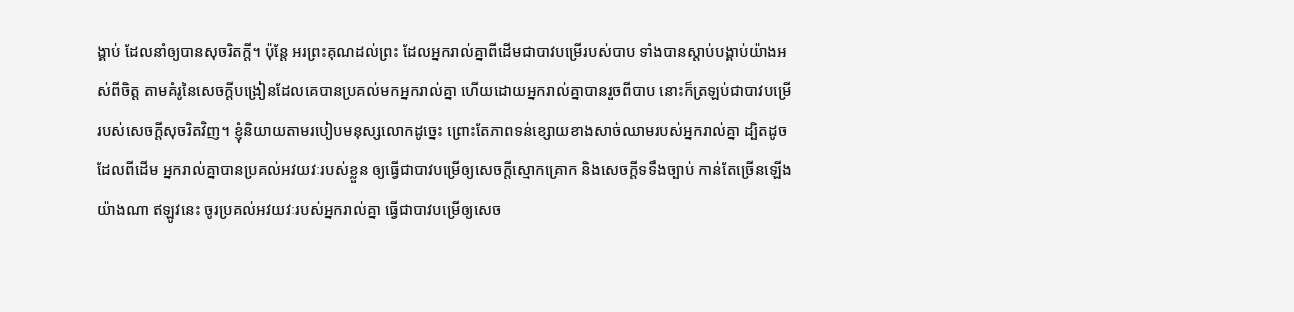ង្គាប់ ដែលនាំឲ្យបានសុចរិតក្តី។ ប៉ុន្តែ អរព្រះគុណដល់ព្រះ ដែលអ្នករាល់គ្នាពីដើមជាបាវបម្រើរបស់បាប ទាំងបានស្តាប់បង្គាប់យ៉ាងអស់ពីចិត្ត តាមគំរូនៃសេចក្ដីបង្រៀនដែលគេបានប្រគល់មកអ្នករាល់គ្នា ហើយដោយអ្នករាល់គ្នាបានរួចពីបាប នោះក៏ត្រឡប់ជាបាវបម្រើរបស់សេចក្តីសុចរិតវិញ។ ខ្ញុំនិយាយតាមរបៀបមនុស្សលោកដូច្នេះ ព្រោះតែភាពទន់ខ្សោយខាងសាច់ឈាមរបស់អ្នករាល់គ្នា ដ្បិតដូចដែលពីដើម អ្នករាល់គ្នាបានប្រគល់អវយវៈរបស់ខ្លួន ឲ្យធ្វើជាបាវបម្រើឲ្យសេចក្តីស្មោកគ្រោក និងសេចក្តីទទឹងច្បាប់ កាន់តែច្រើនឡើងយ៉ាងណា ឥឡូវនេះ ចូរប្រគល់អវយវៈរបស់អ្នករាល់គ្នា ធ្វើជាបាវបម្រើឲ្យសេច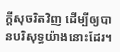ក្តីសុចរិតវិញ ដើម្បីឲ្យបានបរិសុទ្ធយ៉ាងនោះដែរ។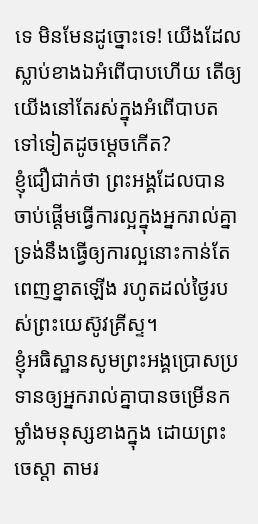ទេ មិនមែនដូច្នោះទេ! យើងដែលស្លាប់ខាងឯអំពើបាបហើយ តើឲ្យយើងនៅតែរស់ក្នុងអំពើបាបតទៅទៀតដូចម្ដេចកើត?
ខ្ញុំជឿជាក់ថា ព្រះអង្គដែលបានចាប់ផ្តើមធ្វើការល្អក្នុងអ្នករាល់គ្នា ទ្រង់នឹងធ្វើឲ្យការល្អនោះកាន់តែពេញខ្នាតឡើង រហូតដល់ថ្ងៃរបស់ព្រះយេស៊ូវគ្រីស្ទ។
ខ្ញុំអធិស្ឋានសូមព្រះអង្គប្រោសប្រទានឲ្យអ្នករាល់គ្នាបានចម្រើនកម្លាំងមនុស្សខាងក្នុង ដោយព្រះចេស្ដា តាមរ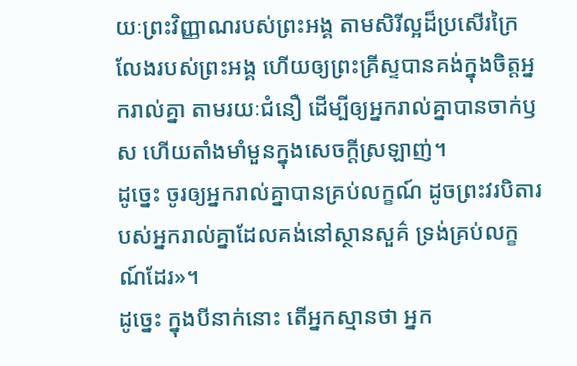យៈព្រះវិញ្ញាណរបស់ព្រះអង្គ តាមសិរីល្អដ៏ប្រសើរក្រៃលែងរបស់ព្រះអង្គ ហើយឲ្យព្រះគ្រីស្ទបានគង់ក្នុងចិត្តអ្នករាល់គ្នា តាមរយៈជំនឿ ដើម្បីឲ្យអ្នករាល់គ្នាបានចាក់ឫស ហើយតាំងមាំមួនក្នុងសេចក្តីស្រឡាញ់។
ដូច្នេះ ចូរឲ្យអ្នករាល់គ្នាបានគ្រប់លក្ខណ៍ ដូចព្រះវរបិតារបស់អ្នករាល់គ្នាដែលគង់នៅស្ថានសួគ៌ ទ្រង់គ្រប់លក្ខណ៍ដែរ»។
ដូច្នេះ ក្នុងបីនាក់នោះ តើអ្នកស្មានថា អ្នក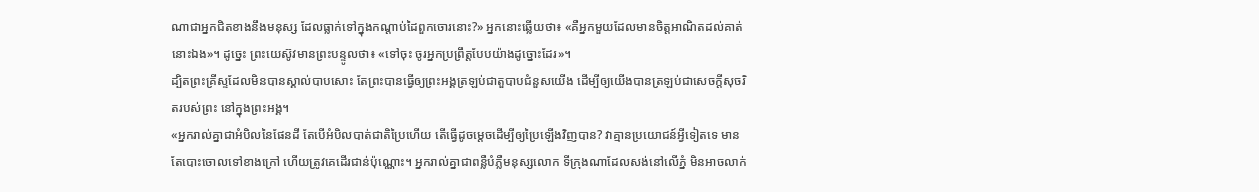ណាជាអ្នកជិតខាងនឹងមនុស្ស ដែលធ្លាក់ទៅក្នុងកណ្តាប់ដៃពួកចោរនោះ?» អ្នកនោះឆ្លើយថា៖ «គឺអ្នកមួយដែលមានចិត្តអាណិតដល់គាត់នោះឯង»។ ដូច្នេះ ព្រះយេស៊ូវមានព្រះបន្ទូលថា៖ «ទៅចុះ ចូរអ្នកប្រព្រឹត្តបែបយ៉ាងដូច្នោះដែរ»។
ដ្បិតព្រះគ្រីស្ទដែលមិនបានស្គាល់បាបសោះ តែព្រះបានធ្វើឲ្យព្រះអង្គត្រឡប់ជាតួបាបជំនួសយើង ដើម្បីឲ្យយើងបានត្រឡប់ជាសេចក្តីសុចរិតរបស់ព្រះ នៅក្នុងព្រះអង្គ។
«អ្នករាល់គ្នាជាអំបិលនៃផែនដី តែបើអំបិលបាត់ជាតិប្រៃហើយ តើធ្វើដូចម្តេចដើម្បីឲ្យប្រៃឡើងវិញបាន? វាគ្មានប្រយោជន៍អ្វីទៀតទេ មានតែបោះចោលទៅខាងក្រៅ ហើយត្រូវគេដើរជាន់ប៉ុណ្ណោះ។ អ្នករាល់គ្នាជាពន្លឺបំភ្លឺមនុស្សលោក ទីក្រុងណាដែលសង់នៅលើភ្នំ មិនអាចលាក់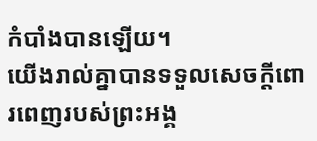កំបាំងបានឡើយ។
យើងរាល់គ្នាបានទទួលសេចក្តីពោរពេញរបស់ព្រះអង្គ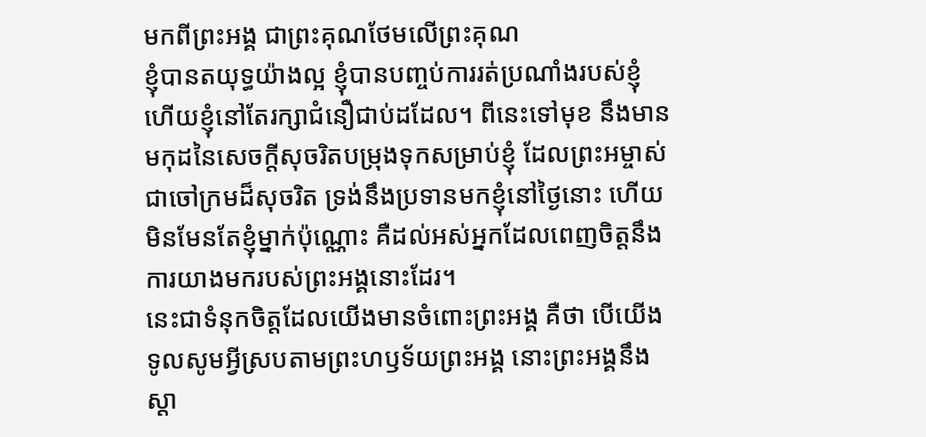មកពីព្រះអង្គ ជាព្រះគុណថែមលើព្រះគុណ
ខ្ញុំបានតយុទ្ធយ៉ាងល្អ ខ្ញុំបានបញ្ចប់ការរត់ប្រណាំងរបស់ខ្ញុំ ហើយខ្ញុំនៅតែរក្សាជំនឿជាប់ដដែល។ ពីនេះទៅមុខ នឹងមានមកុដនៃសេចក្ដីសុចរិតបម្រុងទុកសម្រាប់ខ្ញុំ ដែលព្រះអម្ចាស់ជាចៅក្រមដ៏សុចរិត ទ្រង់នឹងប្រទានមកខ្ញុំនៅថ្ងៃនោះ ហើយមិនមែនតែខ្ញុំម្នាក់ប៉ុណ្ណោះ គឺដល់អស់អ្នកដែលពេញចិត្តនឹងការយាងមករបស់ព្រះអង្គនោះដែរ។
នេះជាទំនុកចិត្តដែលយើងមានចំពោះព្រះអង្គ គឺថា បើយើងទូលសូមអ្វីស្របតាមព្រះហឫទ័យព្រះអង្គ នោះព្រះអង្គនឹងស្តា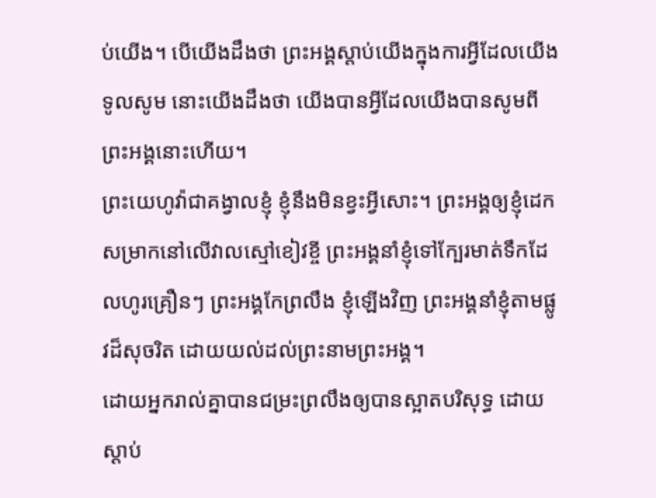ប់យើង។ បើយើងដឹងថា ព្រះអង្គស្តាប់យើងក្នុងការអ្វីដែលយើងទូលសូម នោះយើងដឹងថា យើងបានអ្វីដែលយើងបានសូមពីព្រះអង្គនោះហើយ។
ព្រះយេហូវ៉ាជាគង្វាលខ្ញុំ ខ្ញុំនឹងមិនខ្វះអ្វីសោះ។ ព្រះអង្គឲ្យខ្ញុំដេកសម្រាកនៅលើវាលស្មៅខៀវខ្ចី ព្រះអង្គនាំខ្ញុំទៅក្បែរមាត់ទឹកដែលហូរគ្រឿនៗ ព្រះអង្គកែព្រលឹង ខ្ញុំឡើងវិញ ព្រះអង្គនាំខ្ញុំតាមផ្លូវដ៏សុចរិត ដោយយល់ដល់ព្រះនាមព្រះអង្គ។
ដោយអ្នករាល់គ្នាបានជម្រះព្រលឹងឲ្យបានស្អាតបរិសុទ្ធ ដោយស្តាប់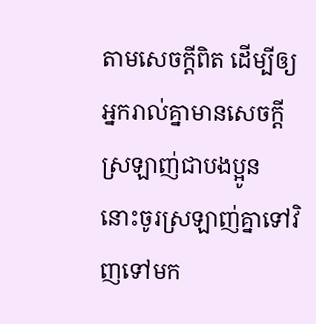តាមសេចក្តីពិត ដើម្បីឲ្យអ្នករាល់គ្នាមានសេចក្តីស្រឡាញ់ជាបងប្អូន នោះចូរស្រឡាញ់គ្នាទៅវិញទៅមក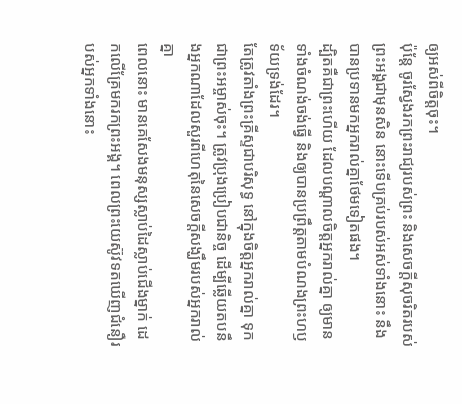ឲ្យអស់ពីចិត្តចុះ។
ប៉ុន្តែ ចូរស្វែងរកព្រះរាជ្យរបស់ព្រះ និងសេចក្តីសុចរិតរបស់ព្រះអង្គជាមុនសិន នោះទើបគ្រប់របស់អស់ទាំងនោះ នឹងបានប្រទានមកអ្នករាល់គ្នាថែមទៀតផង។
ដ្បិតគឺជាព្រះហើយ ដែលបណ្តាលចិត្តអ្នករាល់គ្នា ឲ្យមានទាំងចំណង់ចង់ធ្វើ និងឲ្យបានប្រព្រឹត្តតាមបំណងព្រះហឫទ័យទ្រង់ដែរ។
តែត្រូវតាំងព្រះគ្រីស្ទជាបរិសុទ្ធ នៅក្នុងចិត្តអ្នករាល់គ្នា ទុកជាព្រះអម្ចាស់ចុះ។ ត្រូវប្រុងប្រៀបជានិច្ច ដើម្បីឆ្លើយតបនឹងអ្នកណាដែលសួរពីហេតុនៃសេចក្តីសង្ឃឹមរបស់អ្នករាល់គ្នា
ពេលនោះ មានគេសែងមនុស្សស្លាប់ដៃស្លាប់ជើងម្នាក់ ដេកលើគ្រែមករកព្រះអង្គ។ ពេលព្រះយេស៊ូវទតឃើញជំនឿរបស់អ្នកទាំងនោះ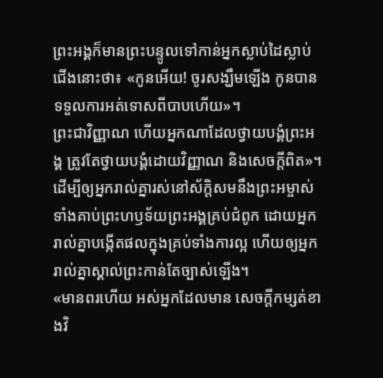ព្រះអង្គក៏មានព្រះបន្ទូលទៅកាន់អ្នកស្លាប់ដៃស្លាប់ជើងនោះថា៖ «កូនអើយ! ចូរសង្ឃឹមឡើង កូនបានទទួលការអត់ទោសពីបាបហើយ»។
ព្រះជាវិញ្ញាណ ហើយអ្នកណាដែលថ្វាយបង្គំព្រះអង្គ ត្រូវតែថ្វាយបង្គំដោយវិញ្ញាណ និងសេចក្តីពិត»។
ដើម្បីឲ្យអ្នករាល់គ្នារស់នៅស័ក្ដិសមនឹងព្រះអម្ចាស់ ទាំងគាប់ព្រះហឫទ័យព្រះអង្គគ្រប់ជំពូក ដោយអ្នករាល់គ្នាបង្កើតផលក្នុងគ្រប់ទាំងការល្អ ហើយឲ្យអ្នករាល់គ្នាស្គាល់ព្រះកាន់តែច្បាស់ឡើង។
«មានពរហើយ អស់អ្នកដែលមាន សេចក្តីកម្សត់ខាងវិ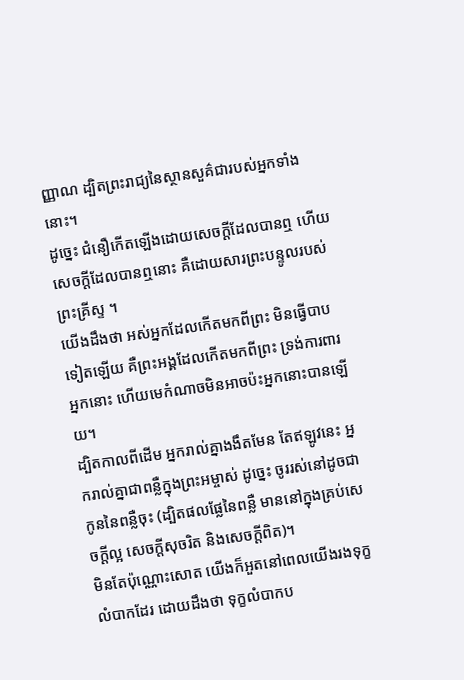ញ្ញាណ ដ្បិតព្រះរាជ្យនៃស្ថានសួគ៌ជារបស់អ្នកទាំងនោះ។
ដូច្នេះ ជំនឿកើតឡើងដោយសេចក្ដីដែលបានឮ ហើយសេចក្ដីដែលបានឮនោះ គឺដោយសារព្រះបន្ទូលរបស់ព្រះគ្រីស្ទ ។
យើងដឹងថា អស់អ្នកដែលកើតមកពីព្រះ មិនធ្វើបាបទៀតឡើយ គឺព្រះអង្គដែលកើតមកពីព្រះ ទ្រង់ការពារអ្នកនោះ ហើយមេកំណាចមិនអាចប៉ះអ្នកនោះបានឡើយ។
ដ្បិតកាលពីដើម អ្នករាល់គ្នាងងឹតមែន តែឥឡូវនេះ អ្នករាល់គ្នាជាពន្លឺក្នុងព្រះអម្ចាស់ ដូច្នេះ ចូររស់នៅដូចជាកូននៃពន្លឺចុះ (ដ្បិតផលផ្លែនៃពន្លឺ មាននៅក្នុងគ្រប់សេចក្ដីល្អ សេចក្តីសុចរិត និងសេចក្តីពិត)។
មិនតែប៉ុណ្ណោះសោត យើងក៏អួតនៅពេលយើងរងទុក្ខលំបាកដែរ ដោយដឹងថា ទុក្ខលំបាកប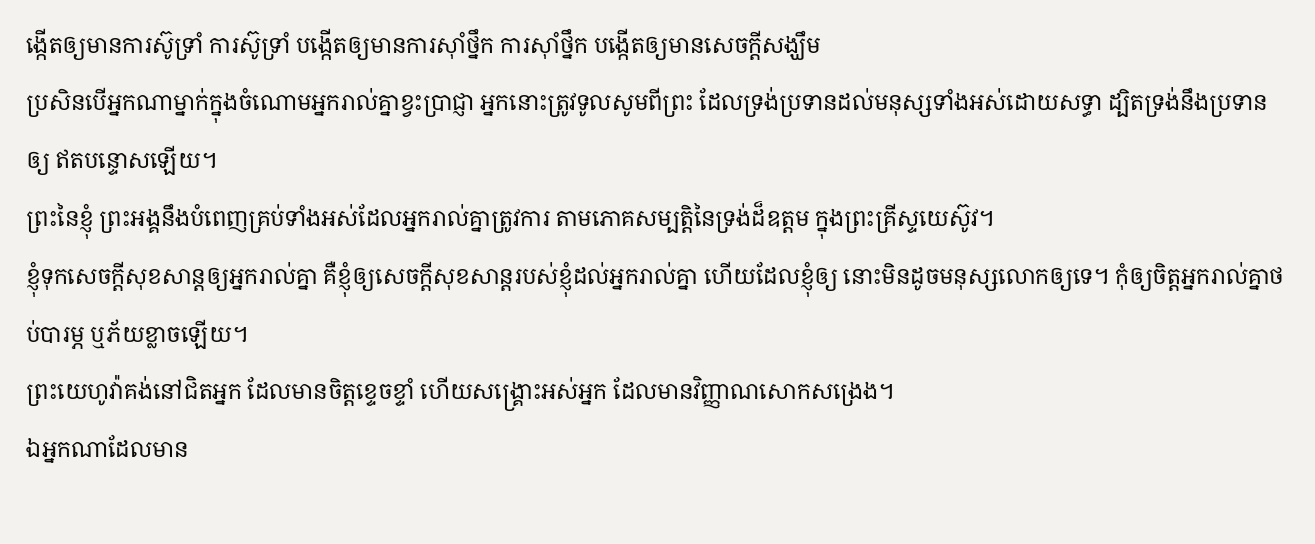ង្កើតឲ្យមានការស៊ូទ្រាំ ការស៊ូទ្រាំ បង្កើតឲ្យមានការស៊ាំថ្នឹក ការស៊ាំថ្នឹក បង្កើតឲ្យមានសេចក្តីសង្ឃឹម
ប្រសិនបើអ្នកណាម្នាក់ក្នុងចំណោមអ្នករាល់គ្នាខ្វះប្រាជ្ញា អ្នកនោះត្រូវទូលសូមពីព្រះ ដែលទ្រង់ប្រទានដល់មនុស្សទាំងអស់ដោយសទ្ធា ដ្បិតទ្រង់នឹងប្រទានឲ្យ ឥតបន្ទោសឡើយ។
ព្រះនៃខ្ញុំ ព្រះអង្គនឹងបំពេញគ្រប់ទាំងអស់ដែលអ្នករាល់គ្នាត្រូវការ តាមភោគសម្បត្តិនៃទ្រង់ដ៏ឧត្តម ក្នុងព្រះគ្រីស្ទយេស៊ូវ។
ខ្ញុំទុកសេចក្តីសុខសាន្តឲ្យអ្នករាល់គ្នា គឺខ្ញុំឲ្យសេចក្តីសុខសាន្តរបស់ខ្ញុំដល់អ្នករាល់គ្នា ហើយដែលខ្ញុំឲ្យ នោះមិនដូចមនុស្សលោកឲ្យទេ។ កុំឲ្យចិត្តអ្នករាល់គ្នាថប់បារម្ភ ឬភ័យខ្លាចឡើយ។
ព្រះយេហូវ៉ាគង់នៅជិតអ្នក ដែលមានចិត្តខ្ទេចខ្ទាំ ហើយសង្គ្រោះអស់អ្នក ដែលមានវិញ្ញាណសោកសង្រេង។
ឯអ្នកណាដែលមាន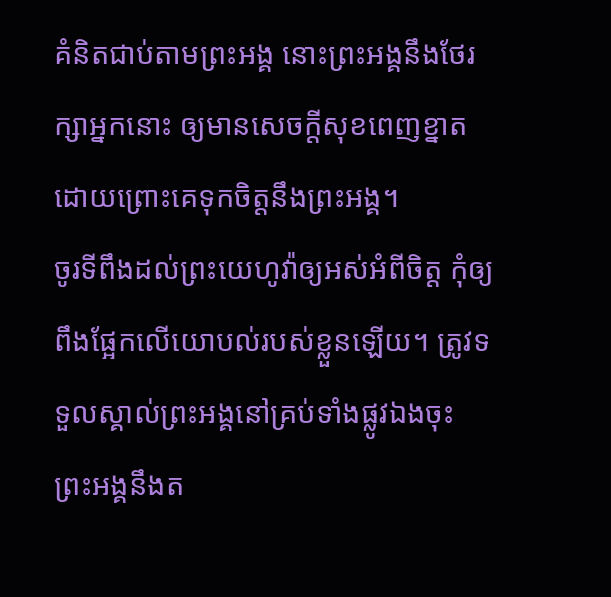គំនិតជាប់តាមព្រះអង្គ នោះព្រះអង្គនឹងថែរក្សាអ្នកនោះ ឲ្យមានសេចក្ដីសុខពេញខ្នាត ដោយព្រោះគេទុកចិត្តនឹងព្រះអង្គ។
ចូរទីពឹងដល់ព្រះយេហូវ៉ាឲ្យអស់អំពីចិត្ត កុំឲ្យពឹងផ្អែកលើយោបល់របស់ខ្លួនឡើយ។ ត្រូវទទួលស្គាល់ព្រះអង្គនៅគ្រប់ទាំងផ្លូវឯងចុះ ព្រះអង្គនឹងត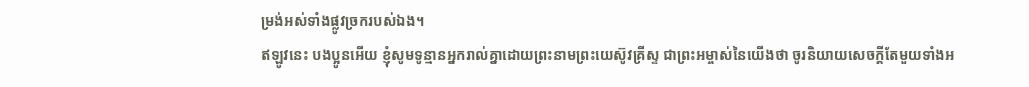ម្រង់អស់ទាំងផ្លូវច្រករបស់ឯង។
ឥឡូវនេះ បងប្អូនអើយ ខ្ញុំសូមទូន្មានអ្នករាល់គ្នាដោយព្រះនាមព្រះយេស៊ូវគ្រីស្ទ ជាព្រះអម្ចាស់នៃយើងថា ចូរនិយាយសេចក្តីតែមួយទាំងអ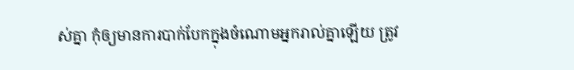ស់គ្នា កុំឲ្យមានការបាក់បែកក្នុងចំណោមអ្នករាល់គ្នាឡើយ ត្រូវ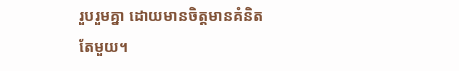រួបរួមគ្នា ដោយមានចិត្តមានគំនិតតែមួយ។